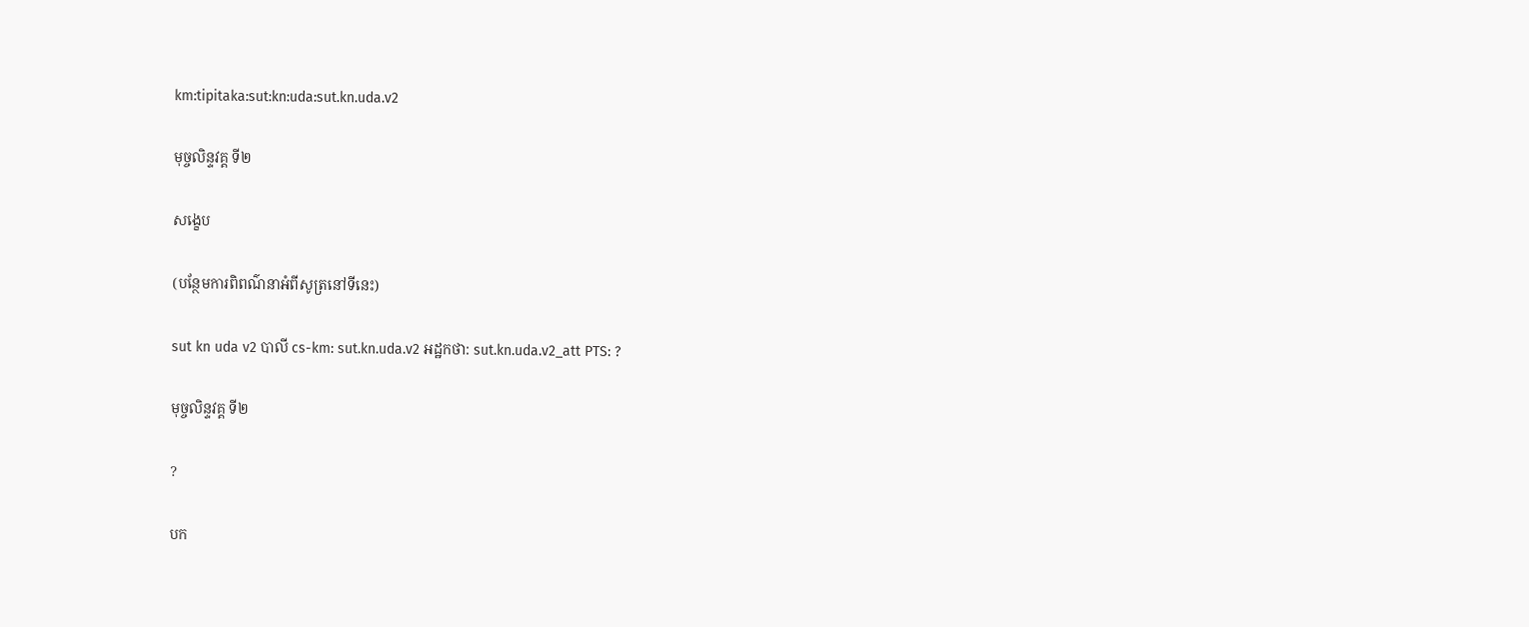km:tipitaka:sut:kn:uda:sut.kn.uda.v2

មុច្ចលិន្ទវគ្គ ទី២

សង្ខេប

(បន្ថែមការពិពណ៌នាអំពីសូត្រនៅទីនេះ)

sut kn uda v2 បាលី cs-km: sut.kn.uda.v2 អដ្ឋកថា: sut.kn.uda.v2_att PTS: ?

មុច្ចលិន្ទវគ្គ ទី២

?

បក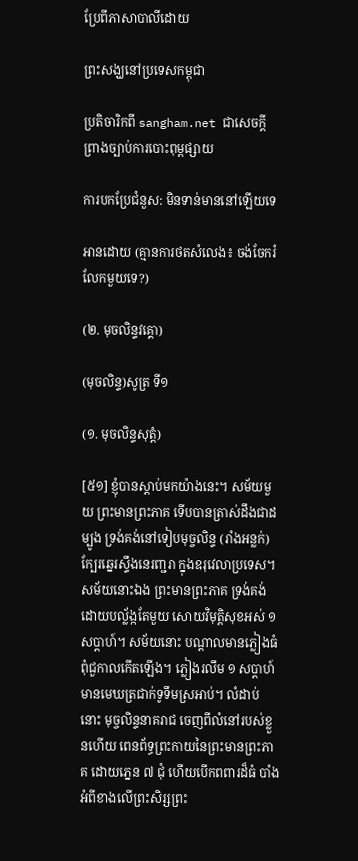ប្រែពីភាសាបាលីដោយ

ព្រះសង្ឃនៅប្រទេសកម្ពុជា

ប្រតិចារិកពី sangham.net ជាសេចក្តីព្រាងច្បាប់ការបោះពុម្ពផ្សាយ

ការបកប្រែជំនួស: មិនទាន់មាននៅឡើយទេ

អានដោយ (គ្មានការថតសំលេង៖ ចង់ចែករំលែកមួយទេ?)

(២. មុចលិន្ទវគ្គោ)

(មុចលិន្ទ)សូត្រ ទី១

(១. មុចលិន្ទសុត្តំ)

[៥១] ខ្ញុំបានស្តាប់មកយ៉ាងនេះ។ សម័យមួយ ព្រះមានព្រះភាគ ទើបបានត្រាស់ដឹងជាដម្បូង ទ្រង់គង់នៅទៀបមុច្ចលិន្ទ (រាំងអន្លក់) ក្បែរឆ្នេរស្ទឹងនេរញ្ជរា ក្នុងឧរុវេលាប្រទេស។ សម័យនោះឯង ព្រះមានព្រះភាគ ទ្រង់គង់ដោយបល្ល័ង្កតែមួយ សោយវិមុត្តិសុខអស់ ១ សប្តាហ៍។ សម័យនោះ បណ្តាលមានភ្លៀងធំ ពុំជួកាលកើតឡើង។ ភ្លៀងរលឹម ១ សប្តាហ៍ មានមេឃត្រជាក់ទូទឹមស្រអាប់។ លំដាប់នោះ មុច្ចលិន្ទនាគរាជ ចេញពីលំនៅរបស់ខ្លួនហើយ ពេនព័ទ្ធព្រះកាយនៃព្រះមានព្រះភាគ ដោយភ្នេន ៧ ជុំ ហើយបើកពពារដ៏ធំ បាំងអំពីខាងលើព្រះសិរ្សព្រះ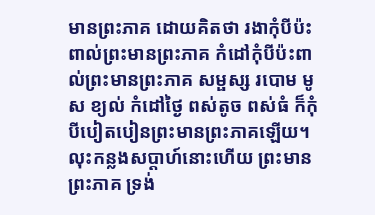មានព្រះភាគ ដោយគិតថា រងាកុំបីប៉ះពាល់ព្រះមានព្រះភាគ កំដៅកុំបីប៉ះពាល់ព្រះមានព្រះភាគ សម្ផស្ស របោម មូស ខ្យល់ កំដៅថ្ងៃ ពស់តូច ពស់ធំ ក៏កុំបីបៀតបៀនព្រះមានព្រះភាគឡើយ។ លុះកន្លងសប្តាហ៍នោះហើយ ព្រះមានព្រះភាគ ទ្រង់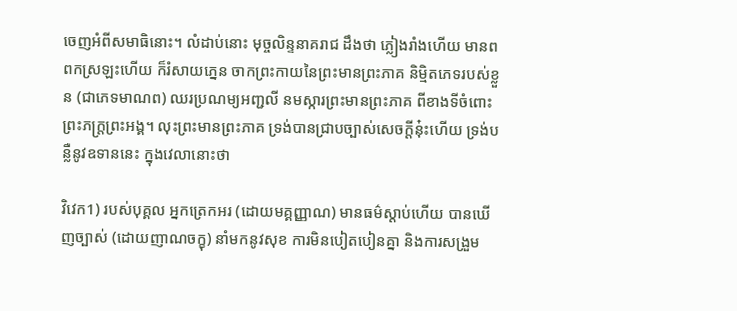ចេញអំពីសមាធិនោះ។ លំដាប់នោះ មុច្ចលិន្ទនាគរាជ ដឹងថា ភ្លៀងរាំងហើយ មានពពកស្រឡះហើយ ក៏រំសាយភ្នេន ចាកព្រះកាយនៃព្រះមានព្រះភាគ និម្មិតភេទរបស់ខ្លួន (ជាភេទមាណព) ឈរប្រណម្យអញ្ជលី នមស្ការព្រះមានព្រះភាគ ពីខាងទីចំពោះព្រះភក្ត្រព្រះអង្គ។ លុះព្រះមានព្រះភាគ ទ្រង់បានជ្រាបច្បាស់សេចក្តីនុ៎ះហើយ ទ្រង់បន្លឺនូវឧទាននេះ ក្នុងវេលានោះថា

វិវេក1) របស់បុគ្គល អ្នកត្រេកអរ (ដោយមគ្គញ្ញាណ) មានធម៌ស្តាប់ហើយ បានឃើញច្បាស់ (ដោយញាណចក្ខុ) នាំមកនូវសុខ ការមិនបៀតបៀនគ្នា និងការសង្រួម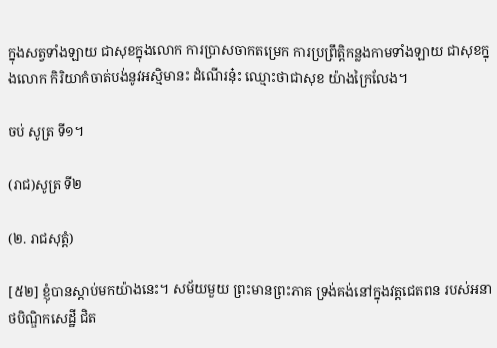ក្នុងសត្វទាំងឡាយ ជាសុខក្នុងលោក ការប្រាសចាកតម្រេក ការប្រព្រឹត្តិកន្លងកាមទាំងឡាយ ជាសុខក្នុងលោក កិរិយាកំចាត់បង់នូវអស្មិមានះ ដំណើរនុ៎ះ ឈ្មោះថាជាសុខ យ៉ាងក្រៃលែង។

ចប់ សូត្រ ទី១។

(រាជ)សូត្រ ទី២

(២. រាជសុត្តំ)

[៥២] ខ្ញុំបានស្តាប់មកយ៉ាងនេះ។ សម័យមួយ ព្រះមានព្រះភាគ ទ្រង់គង់នៅក្នុងវត្តជេតពន របស់អនាថបិណ្ឌិកសេដ្ឋី ជិត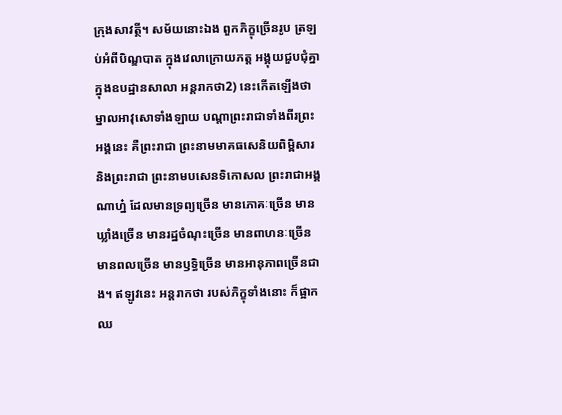ក្រុងសាវត្ថី។ សម័យនោះឯង ពួកភិក្ខុច្រើនរូប ត្រឡប់អំពីបិណ្ឌបាត ក្នុងវេលាក្រោយភត្ត អង្គុយជួបជុំគ្នា ក្នុងឧបដ្ឋានសាលា អន្តរាកថា2) នេះកើតឡើងថា ម្នាលអាវុសោទាំងឡាយ បណ្តាព្រះរាជាទាំងពីរព្រះអង្គនេះ គឺព្រះរាជា ព្រះនាមមាគធសេនិយពិម្ពិសារ និងព្រះរាជា ព្រះនាមបសេនទិកោសល ព្រះរាជាអង្គណាហ្ន៎ ដែលមានទ្រព្យច្រើន មានភោគៈច្រើន មានឃ្លាំងច្រើន មានរដ្ឋចំណុះច្រើន មានពាហនៈច្រើន មានពលច្រើន មានឫទ្ធិច្រើន មានអានុភាពច្រើនជាង។ ឥឡូវនេះ អន្តរាកថា របស់ភិក្ខុទាំងនោះ ក៏ផ្អាកឈ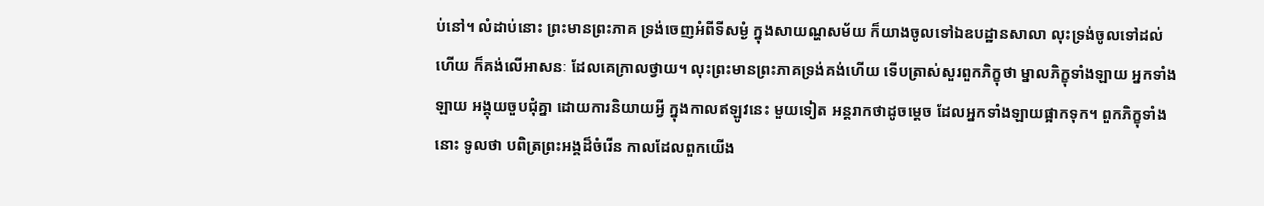ប់នៅ។ លំដាប់នោះ ព្រះមានព្រះភាគ ទ្រង់ចេញអំពីទីសម្ងំ ក្នុងសាយណ្ហសម័យ ក៏យាងចូលទៅឯឧបដ្ឋានសាលា លុះទ្រង់ចូលទៅដល់ហើយ ក៏គង់លើអាសនៈ ដែលគេក្រាលថ្វាយ។ លុះព្រះមានព្រះភាគទ្រង់គង់ហើយ ទើបត្រាស់សួរពួកភិក្ខុថា ម្នាលភិក្ខុទាំងឡាយ អ្នកទាំងឡាយ អង្គុយចួបជុំគ្នា ដោយការនិយាយអ្វី ក្នុងកាលឥឡូវនេះ មួយទៀត អន្តរាកថាដូចម្តេច ដែលអ្នកទាំងឡាយផ្អាកទុក។ ពួកភិក្ខុទាំងនោះ ទូលថា បពិត្រព្រះអង្គដ៏ចំរើន កាលដែលពួកយើង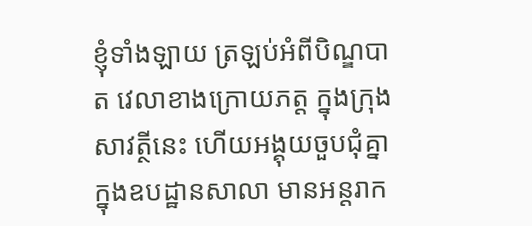ខ្ញុំទាំងឡាយ ត្រឡប់អំពីបិណ្ឌបាត វេលាខាងក្រោយភត្ត ក្នុងក្រុងសាវត្ថីនេះ ហើយអង្គុយចួបជុំគ្នា ក្នុងឧបដ្ឋានសាលា មានអន្តរាក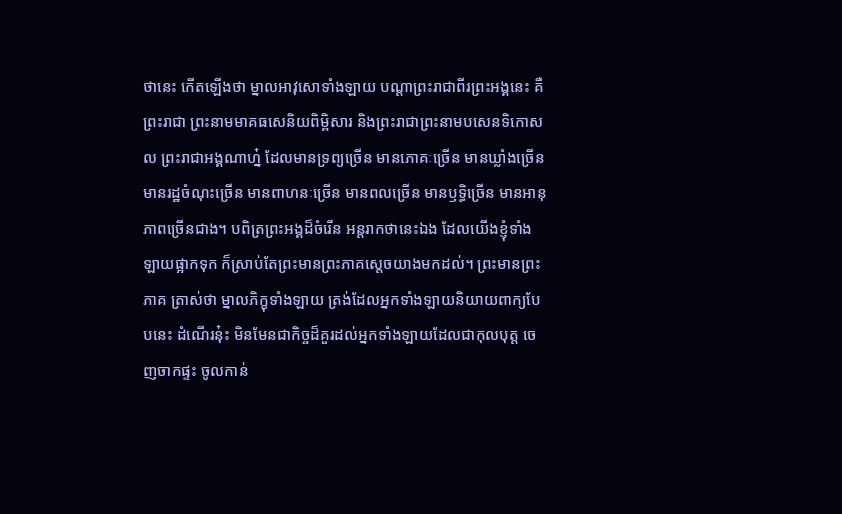ថានេះ កើតឡើងថា ម្នាលអាវុសោទាំងឡាយ បណ្តាព្រះរាជាពីរព្រះអង្គនេះ គឺព្រះរាជា ព្រះនាមមាគធសេនិយពិម្ពិសារ និងព្រះរាជាព្រះនាមបសេនទិកោសល ព្រះរាជាអង្គណាហ្ន៎ ដែលមានទ្រព្យច្រើន មានភោគៈច្រើន មានឃ្លាំងច្រើន មានរដ្ឋចំណុះច្រើន មានពាហនៈច្រើន មានពលច្រើន មានឫទ្ធិច្រើន មានអានុភាពច្រើនជាង។ បពិត្រព្រះអង្គដ៏ចំរើន អន្តរាកថានេះឯង ដែលយើងខ្ញុំទាំងឡាយផ្អាកទុក ក៏ស្រាប់តែព្រះមានព្រះភាគស្តេចយាងមកដល់។ ព្រះមានព្រះភាគ ត្រាស់ថា ម្នាលភិក្ខុទាំងឡាយ ត្រង់ដែលអ្នកទាំងឡាយនិយាយពាក្យបែបនេះ ដំណើរនុ៎ះ មិនមែនជាកិច្ចដ៏គួរដល់អ្នកទាំងឡាយដែលជាកុលបុត្ត ចេញចាកផ្ទះ ចូលកាន់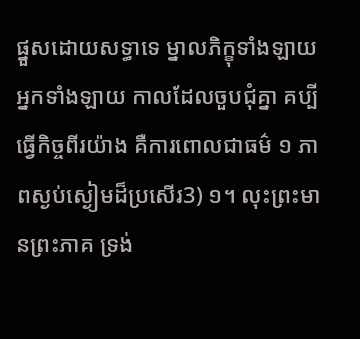ផ្នួសដោយសទ្ធាទេ ម្នាលភិក្ខុទាំងឡាយ អ្នកទាំងឡាយ កាលដែលចួបជុំគ្នា គប្បីធ្វើកិច្ចពីរយ៉ាង គឺការពោលជាធម៌ ១ ភាពស្ងប់ស្ងៀមដ៏ប្រសើរ3) ១។ លុះព្រះមានព្រះភាគ ទ្រង់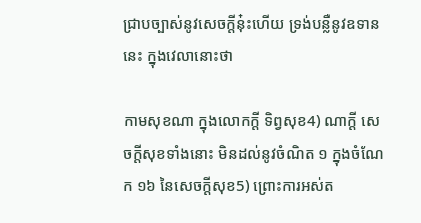ជ្រាបច្បាស់នូវសេចក្តីនុ៎ះហើយ ទ្រង់បន្លឺនូវឧទាននេះ ក្នុងវេលានោះថា

កាមសុខណា ក្នុងលោកក្តី ទិព្វសុខ4) ណាក្តី សេចក្តីសុខទាំងនោះ មិនដល់នូវចំណិត ១ ក្នុងចំណែក ១៦ នៃសេចក្តីសុខ5) ព្រោះការអស់ត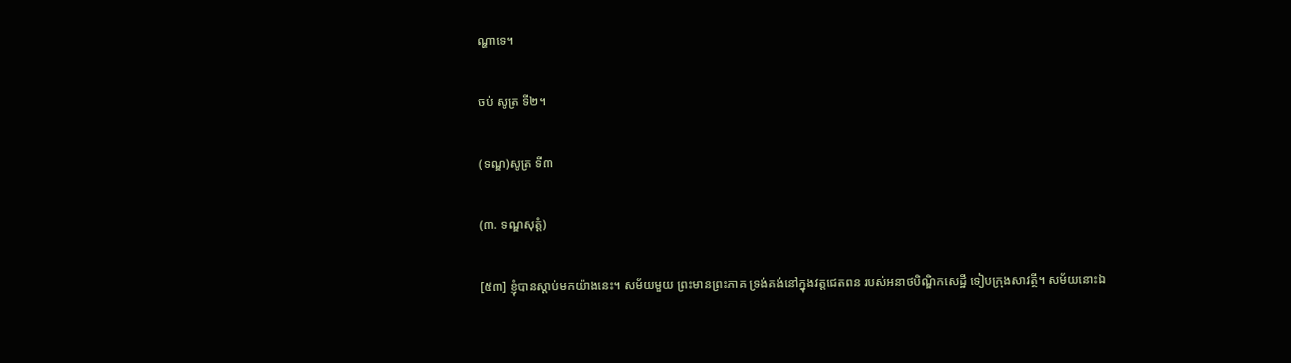ណ្ហាទេ។

ចប់ សូត្រ ទី២។

(ទណ្ឌ)សូត្រ ទី៣

(៣. ទណ្ឌសុត្តំ)

[៥៣] ខ្ញុំបានស្តាប់មកយ៉ាងនេះ។ សម័យមួយ ព្រះមានព្រះភាគ ទ្រង់គង់នៅក្នុងវត្តជេតពន របស់អនាថបិណ្ឌិកសេដ្ឋី ទៀបក្រុងសាវត្ថី។ សម័យនោះឯ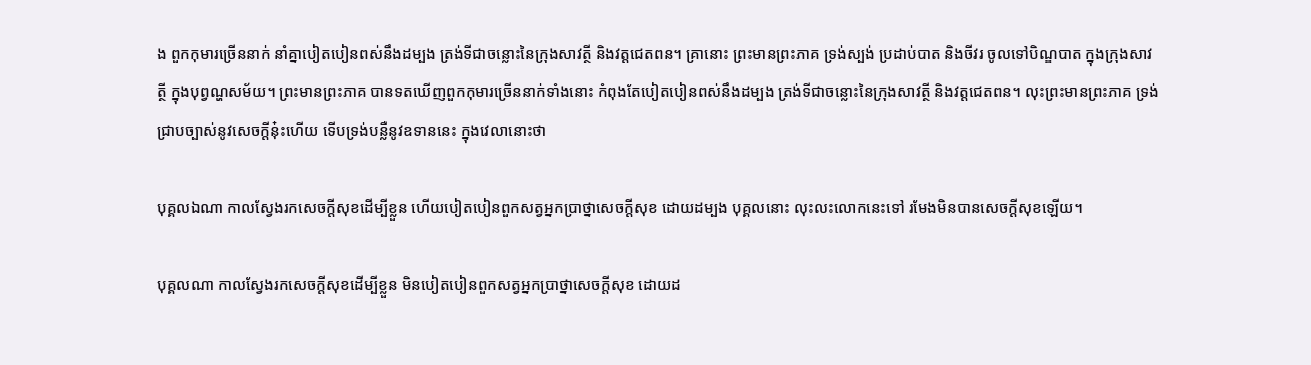ង ពួកកុមារច្រើននាក់ នាំគ្នាបៀតបៀនពស់នឹងដម្បង ត្រង់ទីជាចន្លោះនៃក្រុងសាវត្ថី និងវត្តជេតពន។ គ្រានោះ ព្រះមានព្រះភាគ ទ្រង់ស្បង់ ប្រដាប់បាត និងចីវរ ចូលទៅបិណ្ឌបាត ក្នុងក្រុងសាវត្ថី ក្នុងបុព្វណ្ហសម័យ។ ព្រះមានព្រះភាគ បានទតឃើញពួកកុមារច្រើននាក់ទាំងនោះ កំពុងតែបៀតបៀនពស់នឹងដម្បង ត្រង់ទីជាចន្លោះនៃក្រុងសាវត្ថី និងវត្តជេតពន។ លុះព្រះមានព្រះភាគ ទ្រង់ជ្រាបច្បាស់នូវសេចក្តីនុ៎ះហើយ ទើបទ្រង់បន្លឺនូវឧទាននេះ ក្នុងវេលានោះថា

បុគ្គលឯណា កាលស្វែងរកសេចក្តីសុខដើម្បីខ្លួន ហើយបៀតបៀនពួកសត្វអ្នកប្រាថ្នាសេចក្តីសុខ ដោយដម្បង បុគ្គលនោះ លុះលះលោកនេះទៅ រមែងមិនបានសេចក្តីសុខឡើយ។

បុគ្គលណា កាលស្វែងរកសេចក្តីសុខដើម្បីខ្លួន មិនបៀតបៀនពួកសត្វអ្នកប្រាថ្នាសេចក្តីសុខ ដោយដ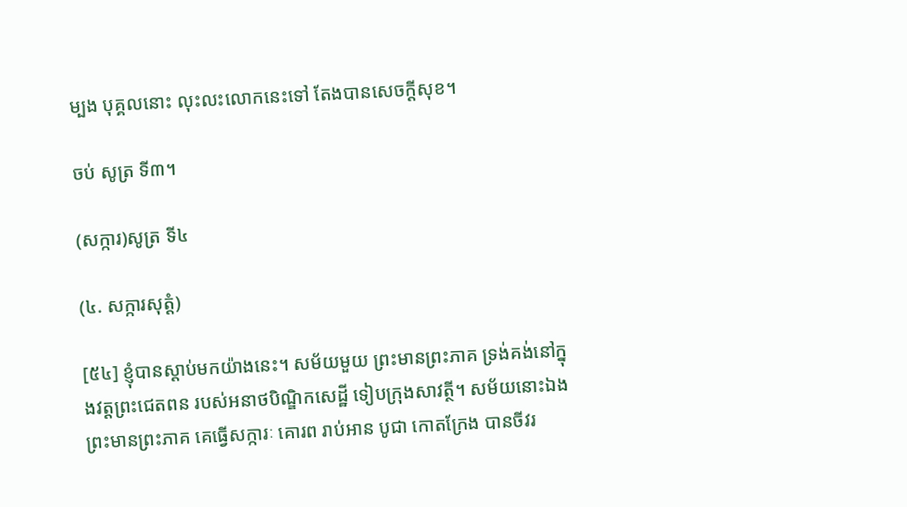ម្បង បុគ្គលនោះ លុះលះលោកនេះទៅ តែងបានសេចក្តីសុខ។

ចប់ សូត្រ ទី៣។

(សក្ការ)សូត្រ ទី៤

(៤. សក្ការសុត្តំ)

[៥៤] ខ្ញុំបានស្តាប់មកយ៉ាងនេះ។ សម័យមួយ ព្រះមានព្រះភាគ ទ្រង់គង់នៅក្នុងវត្តព្រះជេតពន របស់អនាថបិណ្ឌិកសេដ្ឋី ទៀបក្រុងសាវត្ថី។ សម័យនោះឯង ព្រះមានព្រះភាគ គេធ្វើសក្ការៈ គោរព រាប់អាន បូជា កោតក្រែង បានចីវរ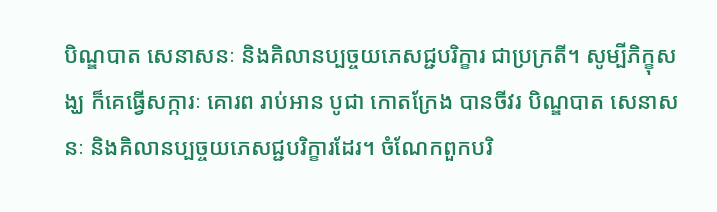បិណ្ឌបាត សេនាសនៈ និងគិលានប្បច្ចយភេសជ្ជបរិក្ខារ ជាប្រក្រតី។ សូម្បីភិក្ខុសង្ឃ ក៏គេធ្វើសក្ការៈ គោរព រាប់អាន បូជា កោតក្រែង បានចីវរ បិណ្ឌបាត សេនាសនៈ និងគិលានប្បច្ចយភេសជ្ជបរិក្ខារដែរ។ ចំណែកពួកបរិ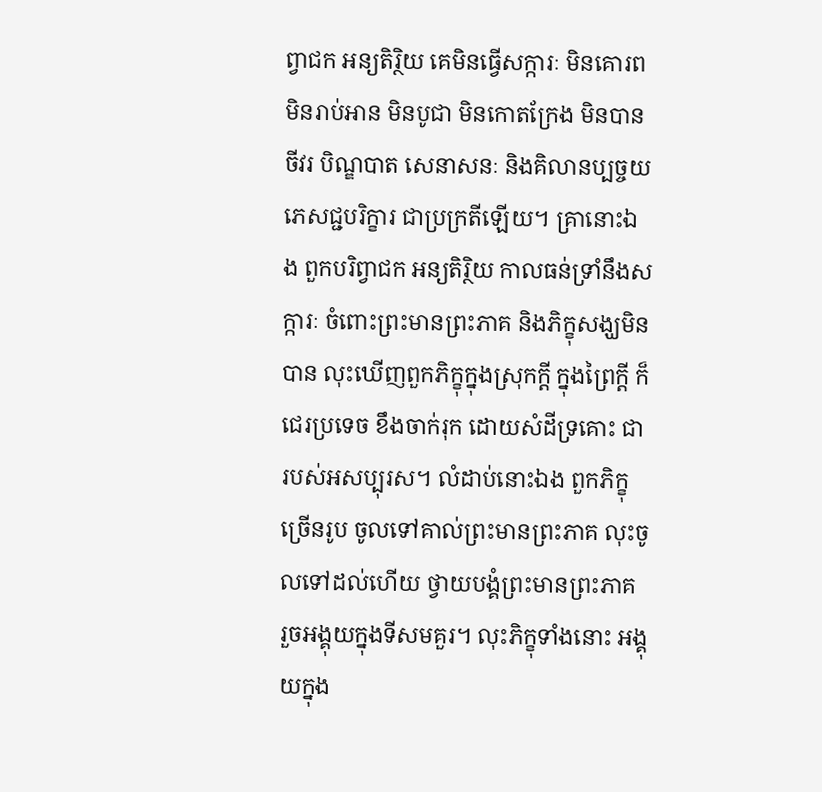ព្វាជក អន្យតិរ្ថិយ គេមិនធ្វើសក្ការៈ មិនគោរព មិនរាប់អាន មិនបូជា មិនកោតក្រែង មិនបានចីវរ បិណ្ឌបាត សេនាសនៈ និងគិលានប្បច្ចយភេសជ្ជបរិក្ខារ ជាប្រក្រតីឡើយ។ គ្រានោះឯង ពួកបរិព្វាជក អន្យតិរ្ថិយ កាលធន់ទ្រាំនឹងសក្ការៈ ចំពោះព្រះមានព្រះភាគ និងភិក្ខុសង្ឃមិនបាន លុះឃើញពួកភិក្ខុក្នុងស្រុកក្តី ក្នុងព្រៃក្តី ក៏ជេរប្រទេច ខឹងចាក់រុក ដោយសំដីទ្រគោះ ជារបស់អសប្បុរស។ លំដាប់នោះឯង ពួកភិក្ខុច្រើនរូប ចូលទៅគាល់ព្រះមានព្រះភាគ លុះចូលទៅដល់ហើយ ថ្វាយបង្គំព្រះមានព្រះភាគ រួចអង្គុយក្នុងទីសមគួរ។ លុះភិក្ខុទាំងនោះ អង្គុយក្នុង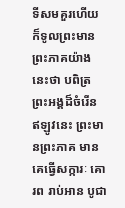ទីសមគួរហើយ ក៏ទូលព្រះមានព្រះភាគយ៉ាងនេះថា បពិត្រព្រះអង្គដ៏ចំរើន ឥឡូវនេះ ព្រះមានព្រះភាគ មានគេធ្វើសក្ការៈ គោរព រាប់អាន បូជា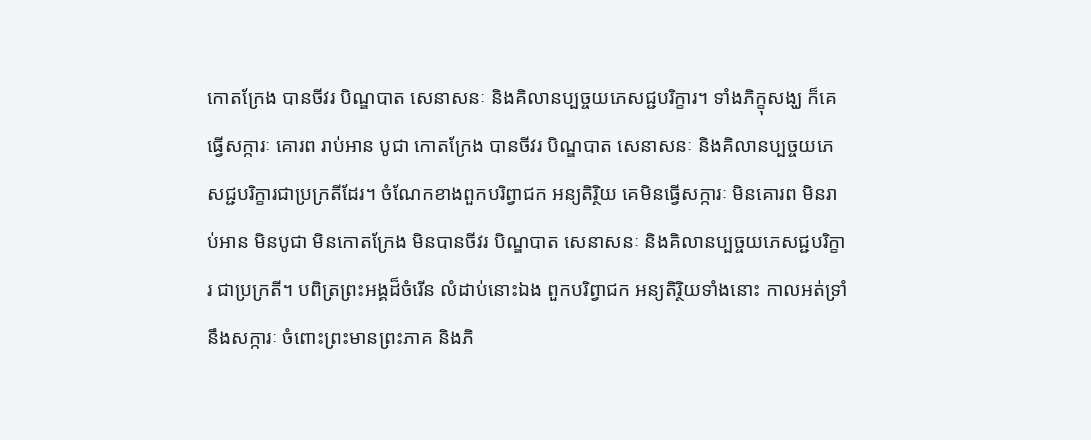កោតក្រែង បានចីវរ បិណ្ឌបាត សេនាសនៈ និងគិលានប្បច្ចយភេសជ្ជបរិក្ខារ។ ទាំងភិក្ខុសង្ឃ ក៏គេធ្វើសក្ការៈ គោរព រាប់អាន បូជា កោតក្រែង បានចីវរ បិណ្ឌបាត សេនាសនៈ និងគិលានប្បច្ចយភេសជ្ជបរិក្ខារជាប្រក្រតីដែរ។ ចំណែកខាងពួកបរិព្វាជក អន្យតិរ្ថិយ គេមិនធ្វើសក្ការៈ មិនគោរព មិនរាប់អាន មិនបូជា មិនកោតក្រែង មិនបានចីវរ បិណ្ឌបាត សេនាសនៈ និងគិលានប្បច្ចយភេសជ្ជបរិក្ខារ ជាប្រក្រតី។ បពិត្រព្រះអង្គដ៏ចំរើន លំដាប់នោះឯង ពួកបរិព្វាជក អន្យតិរ្ថិយទាំងនោះ កាលអត់ទ្រាំនឹងសក្ការៈ ចំពោះព្រះមានព្រះភាគ និងភិ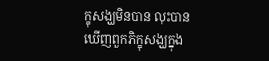ក្ខុសង្ឃមិនបាន លុះបានឃើញពួកភិក្ខុសង្ឃក្នុង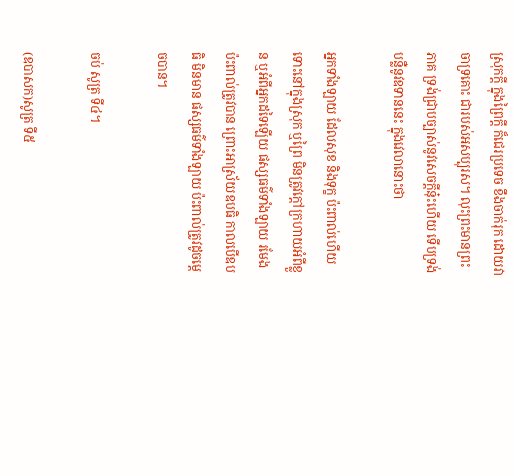ស្រុកក្តី ក្នុងព្រៃក្តី ក៏ជេរប្រទេច ខឹងចាក់រុក ដោយវាចាទ្រគោះ ជារបស់អសប្បុរស។ លុះព្រះមានព្រះភាគ ទ្រង់ជ្រាបច្បាស់នូវសេចក្តីនុ៎ះហើយ ទើបទ្រង់បន្លឺនូវឧទាននេះ ក្នុងវេលានោះថា

អ្នកទាំងឡាយ ដែលសុខ និងទុក្ខ ប៉ះពាល់ហើយ ទោះនៅក្នុងស្រុក ឬព្រៃ មិនត្រូវក្តៅក្រហាយអំពីខ្លួន ឬអំពីអ្នកដទៃឡើយ ផស្សធម៌ទាំងឡាយ រមែងប៉ះពាល់ត្រូវបាន ព្រោះអាស្រ័យឧបធិ កាលបើឧបធិ មិនមាន ផស្សធម៌ទាំងឡាយ ប៉ះពាល់ត្រូវដូចម្តេចបាន។

ចប់ សូត្រ ទី៤។

(ឧបាសក)សូត្រ ទី៥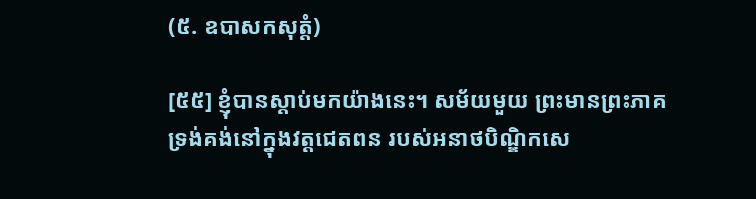(៥. ឧបាសកសុត្តំ)

[៥៥] ខ្ញុំបានស្តាប់មកយ៉ាងនេះ។ សម័យមួយ ព្រះមានព្រះភាគ ទ្រង់គង់នៅក្នុងវត្តជេតពន របស់អនាថបិណ្ឌិកសេ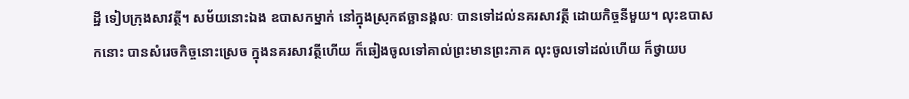ដ្ឋី ទៀបក្រុងសាវត្ថី។ សម័យនោះឯង ឧបាសកម្នាក់ នៅក្នុងស្រុកឥច្ឆានង្គលៈ បានទៅដល់នគរសាវត្ថី ដោយកិច្ចនីមួយ។ លុះឧបាសកនោះ បានសំរេចកិច្ចនោះស្រេច ក្នុងនគរសាវត្ថីហើយ ក៏ឆៀងចូលទៅគាល់ព្រះមានព្រះភាគ លុះចូលទៅដល់ហើយ ក៏ថ្វាយប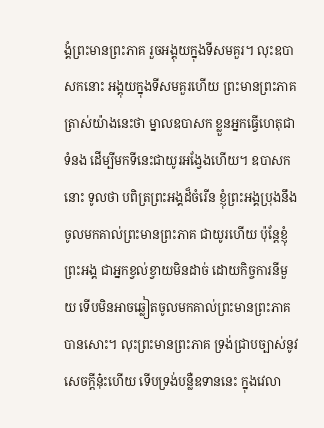ង្គំព្រះមានព្រះភាគ រួចអង្គុយក្នុងទីសមគួរ។ លុះឧបាសកនោះ អង្គុយក្នុងទីសមគួរហើយ ព្រះមានព្រះភាគ ត្រាស់យ៉ាងនេះថា ម្នាលឧបាសក ខ្លួនអ្នកធ្វើហេតុជាទំនង ដើម្បីមកទីនេះជាយូរអង្វែងហើយ។ ឧបាសកនោះ ទូលថា បពិត្រព្រះអង្គដ៏ចំរើន ខ្ញុំព្រះអង្គប្រុងនឹងចូលមកគាល់ព្រះមានព្រះភាគ ជាយូរហើយ ប៉ុន្តែខ្ញុំព្រះអង្គ ជាអ្នកខ្វល់ខ្វាយមិនដាច់ ដោយកិច្ចការនីមួយ ទើបមិនអាចឆ្លៀតចូលមកគាល់ព្រះមានព្រះភាគបានសោះ។ លុះព្រះមានព្រះភាគ ទ្រង់ជ្រាបច្បាស់នូវសេចក្តីនុ៎ះហើយ ទើបទ្រង់បន្លឺឧទាននេះ ក្នុងវេលា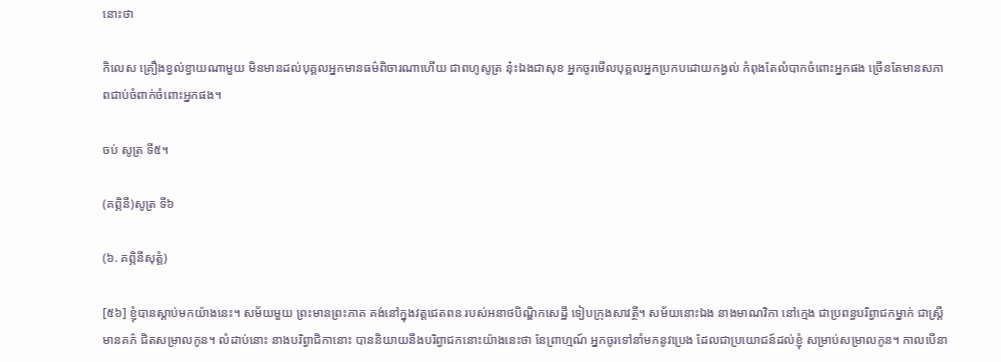នោះថា

កិលេស គ្រឿងខ្វល់ខ្វាយណាមួយ មិនមានដល់បុគ្គលអ្នកមានធម៌ពិចារណាហើយ ជាពហូសូត្រ នុ៎ះឯងជាសុខ អ្នកចូរមើលបុគ្គលអ្នកប្រកបដោយកង្វល់ កំពុងតែលំបាកចំពោះអ្នកផង ច្រើនតែមានសភាពជាប់ចំពាក់ចំពោះអ្នកផង។

ចប់ សូត្រ ទី៥។

(គព្ភិនី)សូត្រ ទី៦

(៦. គព្ភិនីសុត្តំ)

[៥៦] ខ្ញុំបានស្តាប់មកយ៉ាងនេះ។ សម័យមួយ ព្រះមានព្រះភាគ គង់នៅក្នុងវត្តជេតពន របស់អនាថបិណ្ឌិកសេដ្ឋី ទៀបក្រុងសាវត្ថី។ សម័យនោះឯង នាងមាណវិកា នៅក្មេង ជាប្រពន្ធបរិព្វាជកម្នាក់ ជាស្ត្រីមានគភ៌ ជិតសម្រាលកូន។ លំដាប់នោះ នាងបរិព្វាជិកានោះ បាននិយាយនឹងបរិព្វាជកនោះយ៉ាងនេះថា នែព្រាហ្មណ៍ អ្នកចូរទៅនាំមកនូវប្រេង ដែលជាប្រយោជន៍ដល់ខ្ញុំ សម្រាប់សម្រាលកូន។ កាលបើនា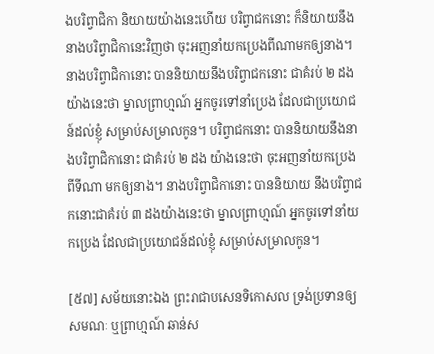ងបរិព្វាជិកា និយាយយ៉ាងនេះហើយ បរិព្វាជកនោះ ក៏និយាយនឹងនាងបរិព្វាជិកានេះវិញថា ចុះអញនាំយកប្រេងពីណាមកឲ្យនាង។ នាងបរិព្វាជិកានោះ បាននិយាយនឹងបរិព្វាជកនោះ ជាគំរប់ ២ ដងយ៉ាងនេះថា ម្នាលព្រាហ្មណ៍ អ្នកចូរទៅនាំប្រេង ដែលជាប្រយោជន៍ដល់ខ្ញុំ សម្រាប់សម្រាលកូន។ បរិព្វាជកនោះ បាននិយាយនឹងនាងបរិព្វាជិកានោះ ជាគំរប់ ២ ដង យ៉ាងនេះថា ចុះអញនាំយកប្រេងពីទីណា មកឲ្យនាង។ នាងបរិព្វាជិកានោះ បាននិយាយ នឹងបរិព្វាជកនោះជាគំរប់ ៣ ដងយ៉ាងនេះថា ម្នាលព្រាហ្មណ៍ អ្នកចូរទៅនាំយកប្រេង ដែលជាប្រយោជន៍ដល់ខ្ញុំ សម្រាប់សម្រាលកូន។

[៥៧] សម័យនោះឯង ព្រះរាជាបសេនទិកោសល ទ្រង់ប្រទានឲ្យសមណៈ ឬព្រាហ្មណ៍ ឆាន់ស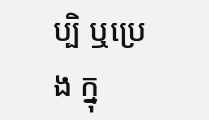ប្បិ ឬប្រេង ក្នុ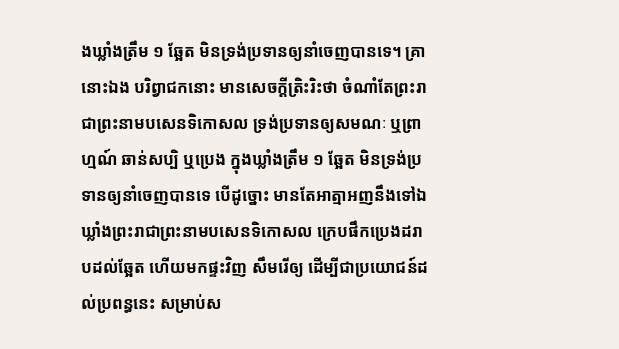ងឃ្លាំងត្រឹម ១ ឆ្អែត មិនទ្រង់ប្រទានឲ្យនាំចេញបានទេ។ គ្រានោះឯង បរិព្វាជកនោះ មានសេចក្តីត្រិះរិះថា ចំណាំតែព្រះរាជាព្រះនាមបសេនទិកោសល ទ្រង់ប្រទានឲ្យសមណៈ ឬព្រាហ្មណ៍ ឆាន់សប្បិ ឬប្រេង ក្នុងឃ្លាំងត្រឹម ១ ឆ្អែត មិនទ្រង់ប្រទានឲ្យនាំចេញបានទេ បើដូច្នោះ មានតែអាត្មាអញនឹងទៅឯឃ្លាំងព្រះរាជាព្រះនាមបសេនទិកោសល ក្រេបផឹកប្រេងដរាបដល់ឆ្អែត ហើយមកផ្ទះវិញ សឹមរើឲ្យ ដើម្បីជាប្រយោជន៍ដល់ប្រពន្ធនេះ សម្រាប់ស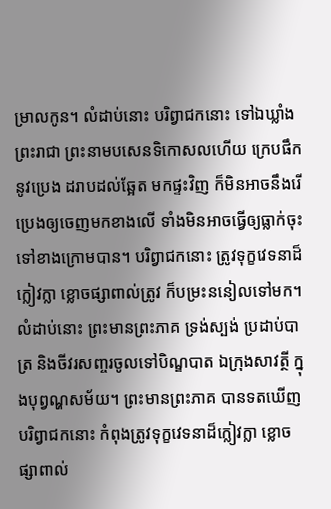ម្រាលកូន។ លំដាប់នោះ បរិព្វាជកនោះ ទៅឯឃ្លាំងព្រះរាជា ព្រះនាមបសេនទិកោសលហើយ ក្រេបផឹកនូវប្រេង ដរាបដល់ឆ្អែត មកផ្ទះវិញ ក៏មិនអាចនឹងរើប្រេងឲ្យចេញមកខាងលើ ទាំងមិនអាចធ្វើឲ្យធ្លាក់ចុះទៅខាងក្រោមបាន។ បរិព្វាជកនោះ ត្រូវទុក្ខវេទនាដ៏ក្លៀវក្លា ខ្លោចផ្សាពាល់ត្រូវ ក៏បម្រះននៀលទៅមក។ លំដាប់នោះ ព្រះមានព្រះភាគ ទ្រង់ស្បង់ ប្រដាប់បាត្រ និងចីវរសញ្ចរចូលទៅបិណ្ឌបាត ឯក្រុងសាវត្ថី ក្នុងបុព្វណ្ហសម័យ។ ព្រះមានព្រះភាគ បានទតឃើញបរិព្វាជកនោះ កំពុងត្រូវទុក្ខវេទនាដ៏ក្លៀវក្លា ខ្លោចផ្សាពាល់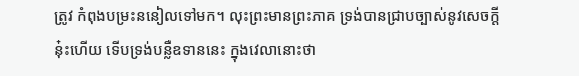ត្រូវ កំពុងបម្រះននៀលទៅមក។ លុះព្រះមានព្រះភាគ ទ្រង់បានជ្រាបច្បាស់នូវសេចក្តីនុ៎ះហើយ ទើបទ្រង់បន្លឺឧទាននេះ ក្នុងវេលានោះថា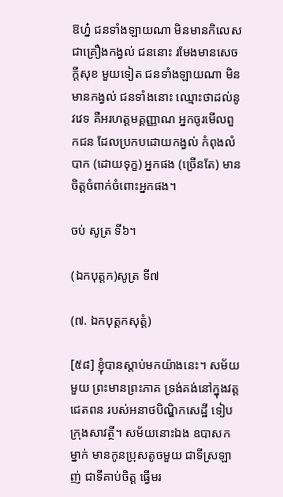ឱហ្ន៎ ជនទាំងឡាយណា មិនមានកិលេសជាគ្រឿងកង្វល់ ជននោះ រមែងមានសេចក្តីសុខ មួយទៀត ជនទាំងឡាយណា មិនមានកង្វល់ ជនទាំងនោះ ឈ្មោះថាដល់នូវវេទ គឺអរហត្តមគ្គញ្ញាណ អ្នកចូរមើលពួកជន ដែលប្រកបដោយកង្វល់ កំពុងលំបាក (ដោយទុក្ខ) អ្នកផង (ច្រើនតែ) មានចិត្តចំពាក់ចំពោះអ្នកផង។

ចប់ សូត្រ ទី៦។

(ឯកបុត្តក)សូត្រ ទី៧

(៧. ឯកបុត្តកសុត្តំ)

[៥៨] ខ្ញុំបានស្តាប់មកយ៉ាងនេះ។ សម័យមួយ ព្រះមានព្រះភាគ ទ្រង់គង់នៅក្នុងវត្តជេតពន របស់អនាថបិណ្ឌិកសេដ្ឋី ទៀបក្រុងសាវត្ថី។ សម័យនោះឯង ឧបាសកម្នាក់ មានកូនប្រុសតូចមួយ ជាទីស្រឡាញ់ ជាទីគាប់ចិត្ត ធ្វើមរ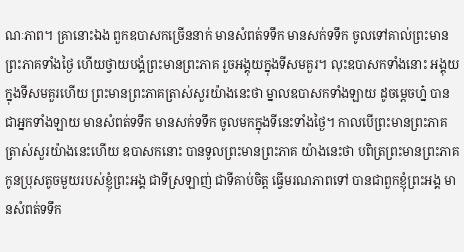ណៈភាព។ គ្រានោះឯង ពួកឧបាសកច្រើននាក់ មានសំពត់ទទឹក មានសក់ទទឹក ចូលទៅគាល់ព្រះមានព្រះភាគទាំងថ្ងៃ ហើយថ្វាយបង្គំព្រះមានព្រះភាគ រួចអង្គុយក្នុងទីសមគួរ។ លុះឧបាសកទាំងនោះ អង្គុយក្នុងទីសមគួរហើយ ព្រះមានព្រះភាគត្រាស់សួរយ៉ាងនេះថា ម្នាលឧបាសកទាំងឡាយ ដូចម្តេចហ្ន៎ បានជាអ្នកទាំងឡាយ មានសំពត់ទទឹក មានសក់ទទឹក ចូលមកក្នុងទីនេះទាំងថ្ងៃ។ កាលបើព្រះមានព្រះភាគ ត្រាស់សួរយ៉ាងនេះហើយ ឧបាសកនោះ បានទូលព្រះមានព្រះភាគ យ៉ាងនេះថា បពិត្រព្រះមានព្រះភាគ កូនប្រុសតូចមួយរបស់ខ្ញុំព្រះអង្គ ជាទីស្រឡាញ់ ជាទីគាប់ចិត្ត ធ្វើមរណភាពទៅ បានជាពួកខ្ញុំព្រះអង្គ មានសំពត់ទទឹក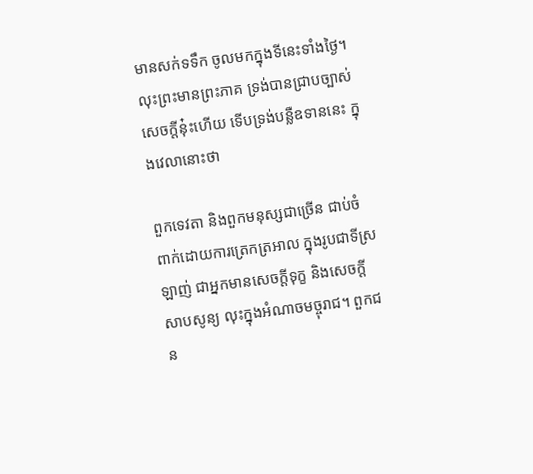មានសក់ទទឹក ចូលមកក្នុងទីនេះទាំងថ្ងៃ។ លុះព្រះមានព្រះភាគ ទ្រង់បានជ្រាបច្បាស់សេចក្តីនុ៎ះហើយ ទើបទ្រង់បន្លឺឧទាននេះ ក្នុងវេលានោះថា

ពួកទេវតា និងពួកមនុស្សជាច្រើន ជាប់ចំពាក់ដោយការត្រេកត្រអាល ក្នុងរូបជាទីស្រឡាញ់ ជាអ្នកមានសេចក្តីទុក្ខ និងសេចក្តីសាបសូន្យ លុះក្នុងអំណាចមច្ចុរាជ។ ពួកជន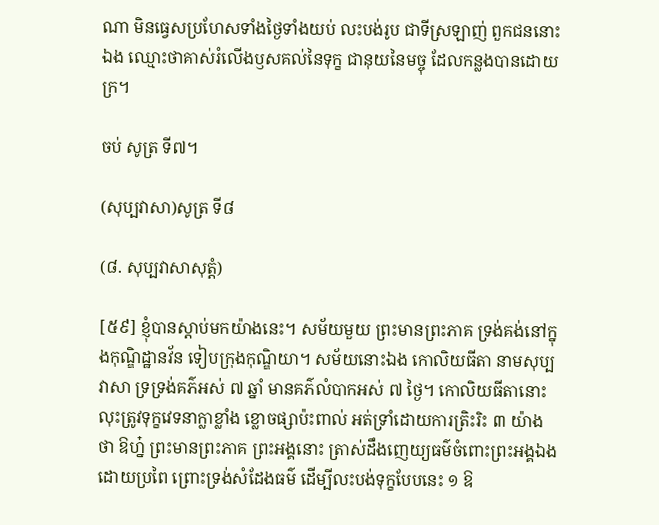ណា មិនធ្វេសប្រហែសទាំងថ្ងៃទាំងយប់ លះបង់រូប ជាទីស្រឡាញ់ ពួកជននោះឯង ឈ្មោះថាគាស់រំលើងឫសគល់នៃទុក្ខ ជានុយនៃមច្ចុ ដែលកន្លងបានដោយក្រ។

ចប់ សូត្រ ទី៧។

(សុប្បវាសា)សូត្រ ទី៨

(៨. សុប្បវាសាសុត្តំ)

[៥៩] ខ្ញុំបានស្តាប់មកយ៉ាងនេះ។ សម័យមួយ ព្រះមានព្រះភាគ ទ្រង់គង់នៅក្នុងកុណ្ឌិដ្ឋានវ័ន ទៀបក្រុងកុណ្ឌិយា។ សម័យនោះឯង កោលិយធីតា នាមសុប្បវាសា ទ្រទ្រង់គភ៌អស់ ៧ ឆ្នាំ មានគភ៌លំបាកអស់ ៧ ថ្ងៃ។ កោលិយធីតានោះ លុះត្រូវទុក្ខវេទនាក្លាខ្លាំង ខ្លោចផ្សាប៉ះពាល់ អត់ទ្រាំដោយការត្រិះរិះ ៣ យ៉ាងថា ឱហ្ន៎ ព្រះមានព្រះភាគ ព្រះអង្គនោះ ត្រាស់ដឹងញេយ្យធម៌ចំពោះព្រះអង្គឯង ដោយប្រពៃ ព្រោះទ្រង់សំដែងធម៌ ដើម្បីលះបង់ទុក្ខបែបនេះ ១ ឱ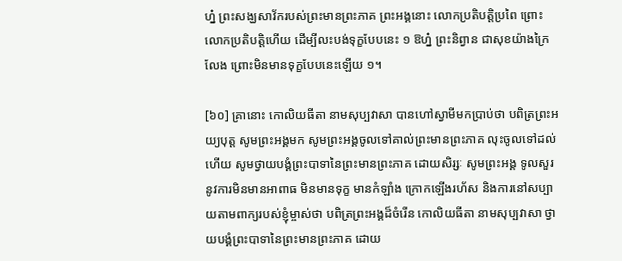ហ្ន៎ ព្រះសង្ឃសាវ័ករបស់ព្រះមានព្រះភាគ ព្រះអង្គនោះ លោកប្រតិបត្តិប្រពៃ ព្រោះលោកប្រតិបត្តិហើយ ដើម្បីលះបង់ទុក្ខបែបនេះ ១ ឱហ្ន៎ ព្រះនិព្វាន ជាសុខយ៉ាងក្រៃលែង ព្រោះមិនមានទុក្ខបែបនេះឡើយ ១។

[៦០] គ្រានោះ កោលិយធីតា នាមសុប្បវាសា បានហៅស្វាមីមកប្រាប់ថា បពិត្រព្រះអយ្យបុត្ត សូមព្រះអង្គមក សូមព្រះអង្គចូលទៅគាល់ព្រះមានព្រះភាគ លុះចូលទៅដល់ហើយ សូមថ្វាយបង្គំព្រះបាទានៃព្រះមានព្រះភាគ ដោយសិរ្សៈ សូមព្រះអង្គ ទូលសួរនូវការមិនមានអាពាធ មិនមានទុក្ខ មានកំឡាំង ក្រោកឡើងរហ័ស និងការនៅសប្បាយតាមពាក្យរបស់ខ្ញុំម្ចាស់ថា បពិត្រព្រះអង្គដ៏ចំរើន កោលិយធីតា នាមសុប្បវាសា ថ្វាយបង្គំព្រះបាទានៃព្រះមានព្រះភាគ ដោយ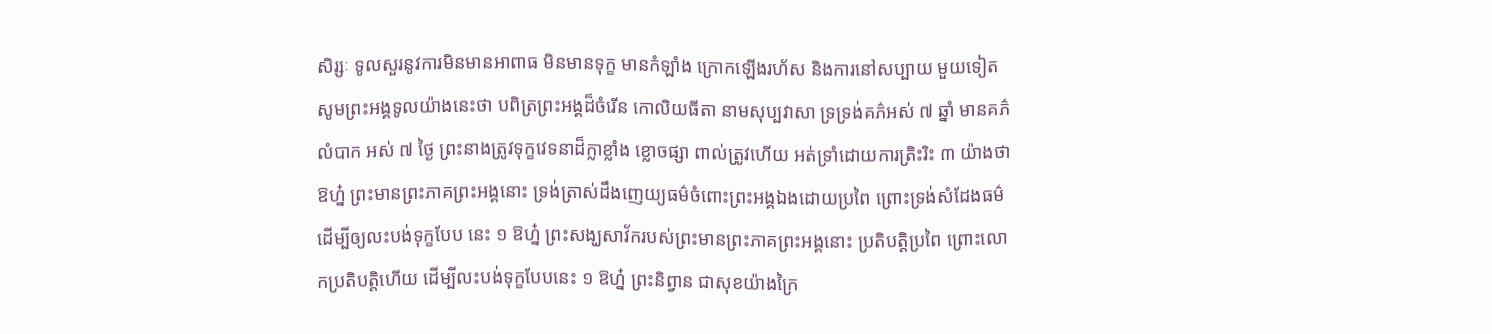សិរ្សៈ ទូលសួរនូវការមិនមានអាពាធ មិនមានទុក្ខ មានកំឡាំង ក្រោកឡើងរហ័ស និងការនៅសប្បាយ មួយទៀត សូមព្រះអង្គទូលយ៉ាងនេះថា បពិត្រព្រះអង្គដ៏ចំរើន កោលិយធីតា នាមសុប្បវាសា ទ្រទ្រង់គភ៌អស់ ៧ ឆ្នាំ មានគភ៌លំបាក អស់ ៧ ថ្ងៃ ព្រះនាងត្រូវទុក្ខវេទនាដ៏ក្លាខ្លាំង ខ្លោចផ្សា ពាល់ត្រូវហើយ អត់ទ្រាំដោយការត្រិះរិះ ៣ យ៉ាងថា ឱហ្ន៎ ព្រះមានព្រះភាគព្រះអង្គនោះ ទ្រង់ត្រាស់ដឹងញេយ្យធម៌ចំពោះព្រះអង្គឯងដោយប្រពៃ ព្រោះទ្រង់សំដែងធម៌ ដើម្បីឲ្យលះបង់ទុក្ខបែប នេះ ១ ឱហ្ន៎ ព្រះសង្ឃសាវ័ករបស់ព្រះមានព្រះភាគព្រះអង្គនោះ ប្រតិបត្តិប្រពៃ ព្រោះលោកប្រតិបត្តិហើយ ដើម្បីលះបង់ទុក្ខបែបនេះ ១ ឱហ្ន៎ ព្រះនិព្វាន ជាសុខយ៉ាងក្រៃ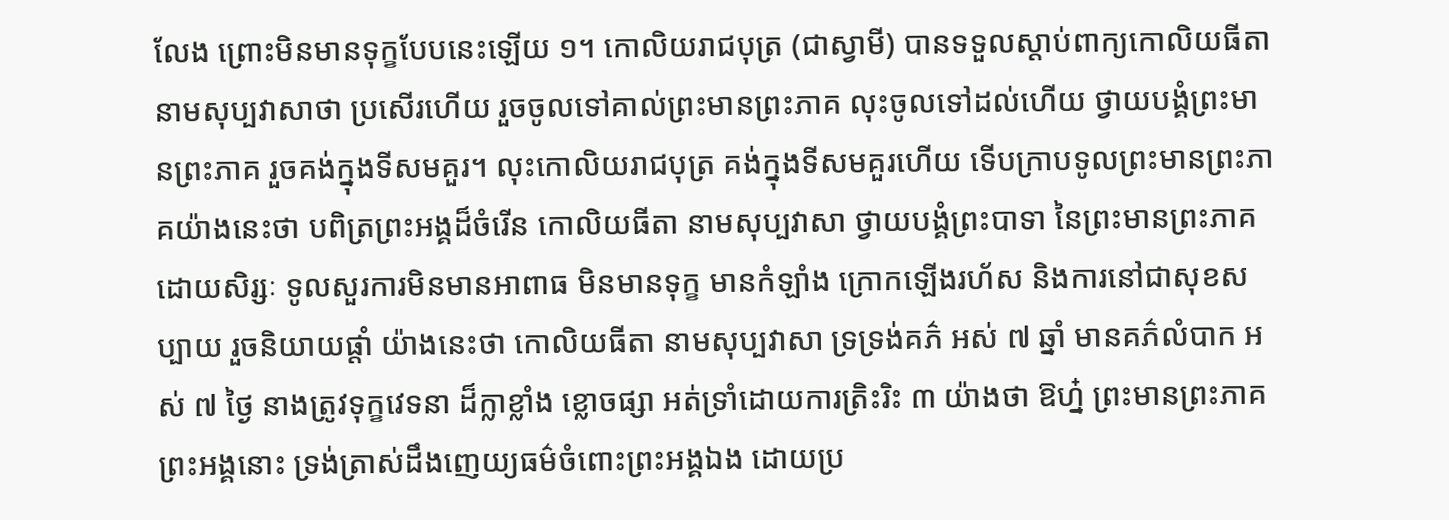លែង ព្រោះមិនមានទុក្ខបែបនេះឡើយ ១។ កោលិយរាជបុត្រ (ជាស្វាមី) បានទទួលស្តាប់ពាក្យកោលិយធីតា នាមសុប្បវាសាថា ប្រសើរហើយ រួចចូលទៅគាល់ព្រះមានព្រះភាគ លុះចូលទៅដល់ហើយ ថ្វាយបង្គំព្រះមានព្រះភាគ រួចគង់ក្នុងទីសមគួរ។ លុះកោលិយរាជបុត្រ គង់ក្នុងទីសមគួរហើយ ទើបក្រាបទូលព្រះមានព្រះភាគយ៉ាងនេះថា បពិត្រព្រះអង្គដ៏ចំរើន កោលិយធីតា នាមសុប្បវាសា ថ្វាយបង្គំព្រះបាទា នៃព្រះមានព្រះភាគ ដោយសិរ្សៈ ទូលសួរការមិនមានអាពាធ មិនមានទុក្ខ មានកំឡាំង ក្រោកឡើងរហ័ស និងការនៅជាសុខសប្បាយ រួចនិយាយផ្តាំ យ៉ាងនេះថា កោលិយធីតា នាមសុប្បវាសា ទ្រទ្រង់គភ៌ អស់ ៧ ឆ្នាំ មានគភ៌លំបាក អស់ ៧ ថ្ងៃ នាងត្រូវទុក្ខវេទនា ដ៏ក្លាខ្លាំង ខ្លោចផ្សា អត់ទ្រាំដោយការត្រិះរិះ ៣ យ៉ាងថា ឱហ្ន៎ ព្រះមានព្រះភាគព្រះអង្គនោះ ទ្រង់ត្រាស់ដឹងញេយ្យធម៌ចំពោះព្រះអង្គឯង ដោយប្រ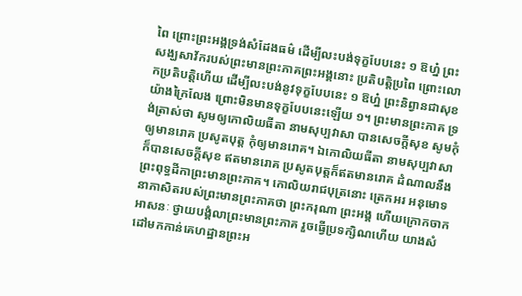ពៃ ព្រោះព្រះអង្គទ្រង់សំដែងធម៌ ដើម្បីលះបង់ទុក្ខបែបនេះ ១ ឱហ្ន៎ ព្រះសង្ឃសាវ័ករបស់ព្រះមានព្រះភាគព្រះអង្គនោះ ប្រតិបត្តិប្រពៃ ព្រោះលោកប្រតិបត្តិហើយ ដើម្បីលះបង់នូវទុក្ខបែបនេះ ១ ឱហ្ន៎ ព្រះនិព្វានជាសុខយ៉ាងក្រៃលែង ព្រោះមិនមានទុក្ខបែបនេះឡើយ ១។ ព្រះមានព្រះភាគ ទ្រង់ត្រាស់ថា សូមឲ្យកោលិយធីតា នាមសុប្បវាសា បានសេចក្តីសុខ សូមកុំឲ្យមានរោគ ប្រសូតបុត្ត កុំឲ្យមានរោគ។ ឯកោលិយធីតា នាមសុប្បវាសា ក៏បានសេចក្តីសុខ ឥតមានរោគ ប្រសូតបុត្តក៏ឥតមានរោគ ដំណាលនឹងព្រះពុទ្ធដីកាព្រះមានព្រះភាគ។ កោលិយរាជបុត្រនោះ ត្រេកអរ អនុមោទនាភាសិតរបស់ព្រះមានព្រះភាគថា ព្រះករុណា ព្រះអង្គ ហើយក្រោកចាកអាសនៈ ថ្វាយបង្គំលាព្រះមានព្រះភាគ រួចធ្វើប្រទក្សិណហើយ យាងសំដៅមកកាន់គេហដ្ឋានព្រះអ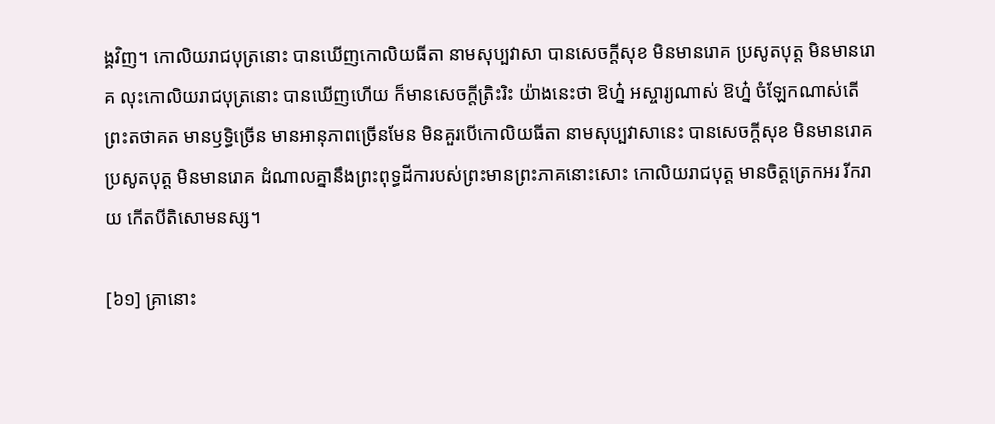ង្គវិញ។ កោលិយរាជបុត្រនោះ បានឃើញកោលិយធីតា នាមសុប្បវាសា បានសេចក្តីសុខ មិនមានរោគ ប្រសូតបុត្ត មិនមានរោគ លុះកោលិយរាជបុត្រនោះ បានឃើញហើយ ក៏មានសេចក្តីត្រិះរិះ យ៉ាងនេះថា ឱហ្ន៎ អស្ចារ្យណាស់ ឱហ្ន៎ ចំឡែកណាស់តើ ព្រះតថាគត មានឫទ្ធិច្រើន មានអានុភាពច្រើនមែន មិនគួរបើកោលិយធីតា នាមសុប្បវាសានេះ បានសេចក្តីសុខ មិនមានរោគ ប្រសូតបុត្ត មិនមានរោគ ដំណាលគ្នានឹងព្រះពុទ្ធដីការបស់ព្រះមានព្រះភាគនោះសោះ កោលិយរាជបុត្ត មានចិត្តត្រេកអរ រីករាយ កើតបីតិសោមនស្ស។

[៦១] គ្រានោះ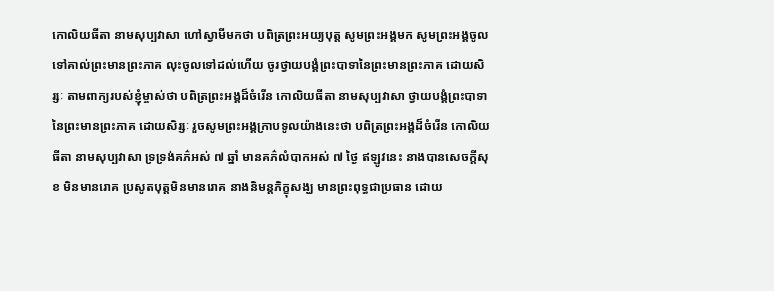កោលិយធីតា នាមសុប្បវាសា ហៅស្វាមីមកថា បពិត្រព្រះអយ្យបុត្ត សូមព្រះអង្គមក សូមព្រះអង្គចូលទៅគាល់ព្រះមានព្រះភាគ លុះចូលទៅដល់ហើយ ចូរថ្វាយបង្គំព្រះបាទានៃព្រះមានព្រះភាគ ដោយសិរ្សៈ តាមពាក្យរបស់ខ្ញុំម្ចាស់ថា បពិត្រព្រះអង្គដ៏ចំរើន កោលិយធីតា នាមសុប្បវាសា ថ្វាយបង្គំព្រះបាទានៃព្រះមានព្រះភាគ ដោយសិរ្សៈ រួចសូមព្រះអង្គក្រាបទូលយ៉ាងនេះថា បពិត្រព្រះអង្គដ៏ចំរើន កោលិយធីតា នាមសុប្បវាសា ទ្រទ្រង់គភ៌អស់ ៧ ឆ្នាំ មានគភ៌លំបាកអស់ ៧ ថ្ងៃ ឥឡូវនេះ នាងបានសេចក្តីសុខ មិនមានរោគ ប្រសូតបុត្តមិនមានរោគ នាងនិមន្តភិក្ខុសង្ឃ មានព្រះពុទ្ធជាប្រធាន ដោយ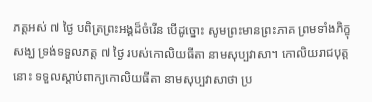ភត្តអស់ ៧ ថ្ងៃ បពិត្រព្រះអង្គដ៏ចំរើន បើដូច្នោះ សូមព្រះមានព្រះភាគ ព្រមទាំងភិក្ខុសង្ឃ ទ្រង់ទទួលភត្ត ៧ ថ្ងៃ របស់កោលិយធីតា នាមសុប្បវាសា។ កោលិយរាជបុត្តនោះ ទទួលស្តាប់ពាក្យកោលិយធីតា នាមសុប្បវាសាថា ប្រ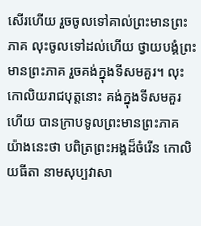សើរហើយ រួចចូលទៅគាល់ព្រះមានព្រះភាគ លុះចូលទៅដល់ហើយ ថ្វាយបង្គំព្រះមានព្រះភាគ រួចគង់ក្នុងទីសមគួរ។ លុះកោលិយរាជបុត្តនោះ គង់ក្នុងទីសមគួរហើយ បានក្រាបទូលព្រះមានព្រះភាគ យ៉ាងនេះថា បពិត្រព្រះអង្គដ៏ចំរើន កោលិយធីតា នាមសុប្បវាសា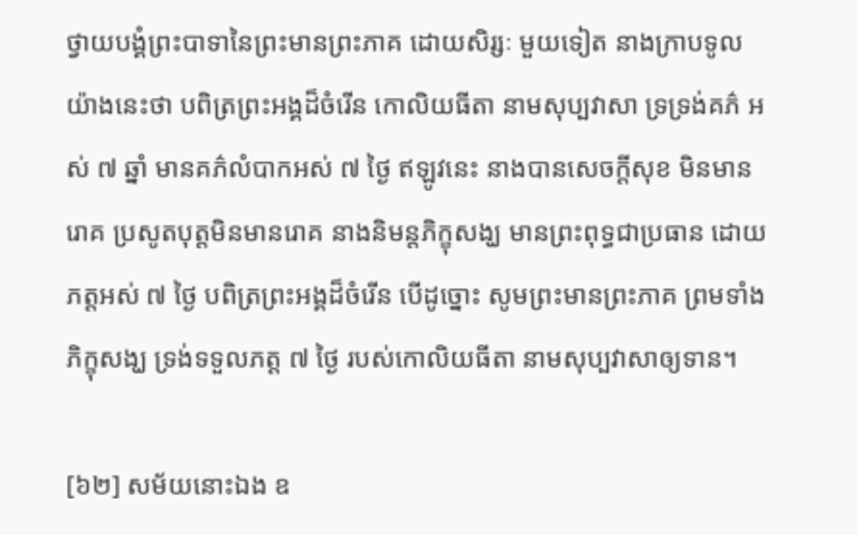ថ្វាយបង្គំព្រះបាទានៃព្រះមានព្រះភាគ ដោយសិរ្សៈ មួយទៀត នាងក្រាបទូលយ៉ាងនេះថា បពិត្រព្រះអង្គដ៏ចំរើន កោលិយធីតា នាមសុប្បវាសា ទ្រទ្រង់គភ៌ អស់ ៧ ឆ្នាំ មានគភ៌លំបាកអស់ ៧ ថ្ងៃ ឥឡូវនេះ នាងបានសេចក្តីសុខ មិនមានរោគ ប្រសូតបុត្តមិនមានរោគ នាងនិមន្តភិក្ខុសង្ឃ មានព្រះពុទ្ធជាប្រធាន ដោយភត្តអស់ ៧ ថ្ងៃ បពិត្រព្រះអង្គដ៏ចំរើន បើដូច្នោះ សូមព្រះមានព្រះភាគ ព្រមទាំងភិក្ខុសង្ឃ ទ្រង់ទទួលភត្ត ៧ ថ្ងៃ របស់កោលិយធីតា នាមសុប្បវាសាឲ្យទាន។

[៦២] សម័យនោះឯង ឧ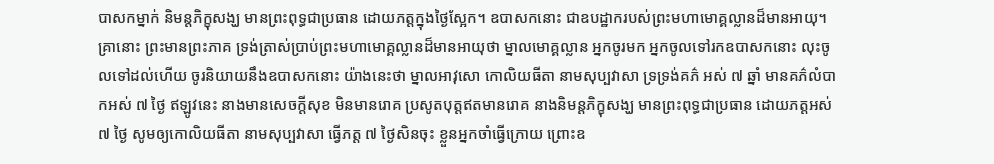បាសកម្នាក់ និមន្តភិក្ខុសង្ឃ មានព្រះពុទ្ធជាប្រធាន ដោយភត្តក្នុងថ្ងៃស្អែក។ ឧបាសកនោះ ជាឧបដ្ឋាករបស់ព្រះមហាមោគ្គល្លានដ៏មានអាយុ។ គ្រានោះ ព្រះមានព្រះភាគ ទ្រង់ត្រាស់ប្រាប់ព្រះមហាមោគ្គល្លានដ៏មានអាយុថា ម្នាលមោគ្គល្លាន អ្នកចូរមក អ្នកចូលទៅរកឧបាសកនោះ លុះចូលទៅដល់ហើយ ចូរនិយាយនឹងឧបាសកនោះ យ៉ាងនេះថា ម្នាលអាវុសោ កោលិយធីតា នាមសុប្បវាសា ទ្រទ្រង់គភ៌ អស់ ៧ ឆ្នាំ មានគភ៌លំបាកអស់ ៧ ថ្ងៃ ឥឡូវនេះ នាងមានសេចក្តីសុខ មិនមានរោគ ប្រសូតបុត្តឥតមានរោគ នាងនិមន្តភិក្ខុសង្ឃ មានព្រះពុទ្ធជាប្រធាន ដោយភត្តអស់ ៧ ថ្ងៃ សូមឲ្យកោលិយធីតា នាមសុប្បវាសា ធ្វើភត្ត ៧ ថ្ងៃសិនចុះ ខ្លួនអ្នកចាំធ្វើក្រោយ ព្រោះឧ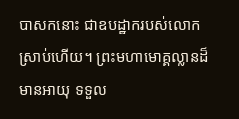បាសកនោះ ជាឧបដ្ឋាករបស់លោកស្រាប់ហើយ។ ព្រះមហាមោគ្គល្លានដ៏មានអាយុ ទទួល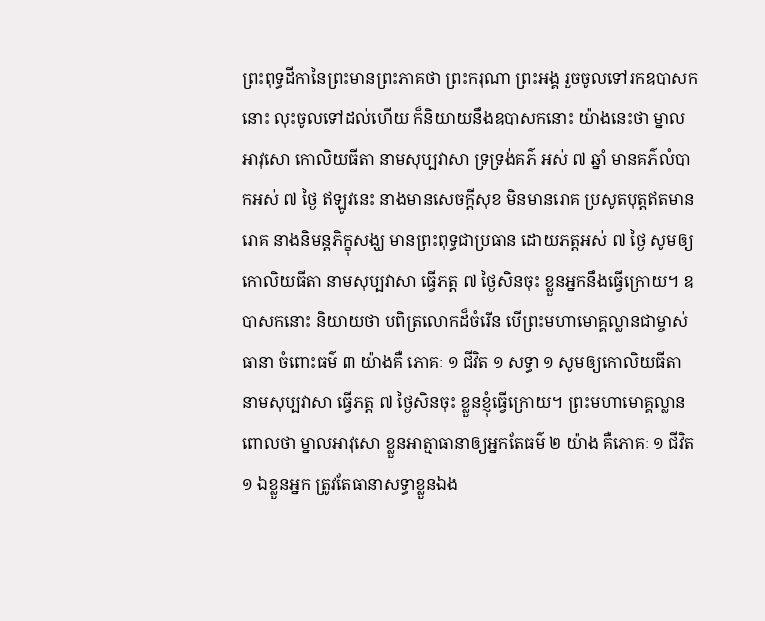ព្រះពុទ្ធដីកានៃព្រះមានព្រះភាគថា ព្រះករុណា ព្រះអង្គ រួចចូលទៅរកឧបាសកនោះ លុះចូលទៅដល់ហើយ ក៏និយាយនឹងឧបាសកនោះ យ៉ាងនេះថា ម្នាលអាវុសោ កោលិយធីតា នាមសុប្បវាសា ទ្រទ្រង់គភ៌ អស់ ៧ ឆ្នាំ មានគភ៌លំបាកអស់ ៧ ថ្ងៃ ឥឡូវនេះ នាងមានសេចក្តីសុខ មិនមានរោគ ប្រសូតបុត្តឥតមានរោគ នាងនិមន្តភិក្ខុសង្ឃ មានព្រះពុទ្ធជាប្រធាន ដោយភត្តអស់ ៧ ថ្ងៃ សូមឲ្យកោលិយធីតា នាមសុប្បវាសា ធ្វើភត្ត ៧ ថ្ងៃសិនចុះ ខ្លួនអ្នកនឹងធ្វើក្រោយ។ ឧបាសកនោះ និយាយថា បពិត្រលោកដ៏ចំរើន បើព្រះមហាមោគ្គល្លានជាម្ចាស់ធានា ចំពោះធម៌ ៣ យ៉ាងគឺ ភោគៈ ១ ជីវិត ១ សទ្ធា ១ សូមឲ្យកោលិយធីតា នាមសុប្បវាសា ធ្វើភត្ត ៧ ថ្ងៃសិនចុះ ខ្លួនខ្ញុំធ្វើក្រោយ។ ព្រះមហាមោគ្គល្លាន ពោលថា ម្នាលអាវុសោ ខ្លួនអាត្មាធានាឲ្យអ្នកតែធម៌ ២ យ៉ាង គឺភោគៈ ១ ជីវិត ១ ឯខ្លួនអ្នក ត្រូវតែធានាសទ្ធាខ្លួនឯង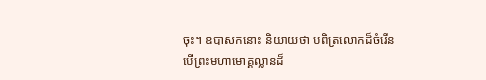ចុះ។ ឧបាសកនោះ និយាយថា បពិត្រលោកដ៏ចំរើន បើព្រះមហាមោគ្គល្លានដ៏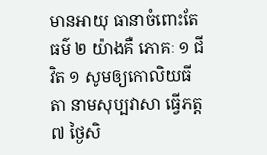មានអាយុ ធានាចំពោះតែធម៌ ២ យ៉ាងគឺ ភោគៈ ១ ជីវិត ១ សូមឲ្យកោលិយធីតា នាមសុប្បវាសា ធ្វើភត្ត ៧ ថ្ងៃសិ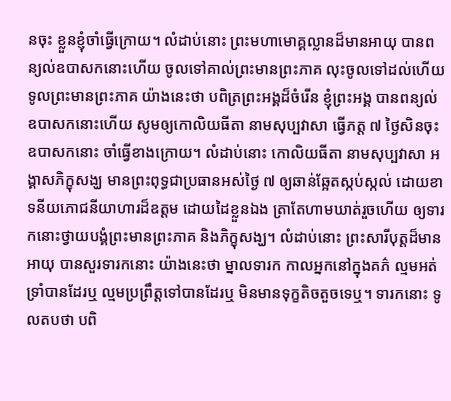នចុះ ខ្លួនខ្ញុំចាំធ្វើក្រោយ។ លំដាប់នោះ ព្រះមហាមោគ្គល្លានដ៏មានអាយុ បានពន្យល់ឧបាសកនោះហើយ ចូលទៅគាល់ព្រះមានព្រះភាគ លុះចូលទៅដល់ហើយ ទូលព្រះមានព្រះភាគ យ៉ាងនេះថា បពិត្រព្រះអង្គដ៏ចំរើន ខ្ញុំព្រះអង្គ បានពន្យល់ឧបាសកនោះហើយ សូមឲ្យកោលិយធីតា នាមសុប្បវាសា ធ្វើភត្ត ៧ ថ្ងៃសិនចុះ ឧបាសកនោះ ចាំធ្វើខាងក្រោយ។ លំដាប់នោះ កោលិយធីតា នាមសុប្បវាសា អង្គាសភិក្ខុសង្ឃ មានព្រះពុទ្ធជាប្រធានអស់ថ្ងៃ ៧ ឲ្យឆាន់ឆ្អែតស្កប់ស្កល់ ដោយខាទនីយភោជនីយាហារដ៏ឧត្តម ដោយដៃខ្លួនឯង ត្រាតែហាមឃាត់រួចហើយ ឲ្យទារកនោះថ្វាយបង្គំព្រះមានព្រះភាគ និងភិក្ខុសង្ឃ។ លំដាប់នោះ ព្រះសារីបុត្តដ៏មានអាយុ បានសួរទារកនោះ យ៉ាងនេះថា ម្នាលទារក កាលអ្នកនៅក្នុងគភ៌ ល្មមអត់ទ្រាំបានដែរឬ ល្មមប្រព្រឹត្តទៅបានដែរឬ មិនមានទុក្ខតិចតួចទេឬ។ ទារកនោះ ទូលតបថា បពិ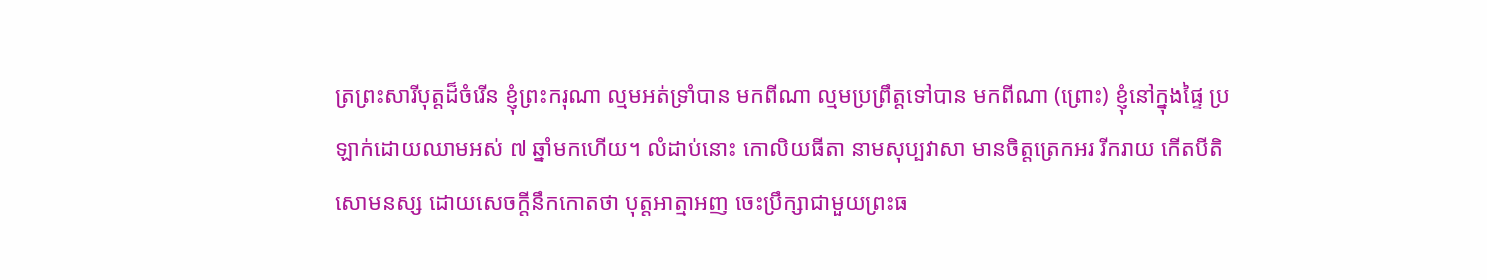ត្រព្រះសារីបុត្តដ៏ចំរើន ខ្ញុំព្រះករុណា ល្មមអត់ទ្រាំបាន មកពីណា ល្មមប្រព្រឹត្តទៅបាន មកពីណា (ព្រោះ) ខ្ញុំនៅក្នុងផ្ទៃ ប្រឡាក់ដោយឈាមអស់ ៧ ឆ្នាំមកហើយ។ លំដាប់នោះ កោលិយធីតា នាមសុប្បវាសា មានចិត្តត្រេកអរ រីករាយ កើតបីតិសោមនស្ស ដោយសេចក្តីនឹកកោតថា បុត្តអាត្មាអញ ចេះប្រឹក្សាជាមួយព្រះធ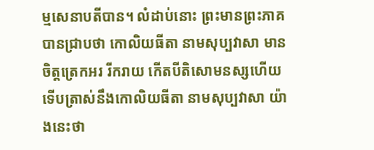ម្មសេនាបតីបាន។ លំដាប់នោះ ព្រះមានព្រះភាគ បានជ្រាបថា កោលិយធីតា នាមសុប្បវាសា មានចិត្តត្រេកអរ រីករាយ កើតបីតិសោមនស្សហើយ ទើបត្រាស់នឹងកោលិយធីតា នាមសុប្បវាសា យ៉ាងនេះថា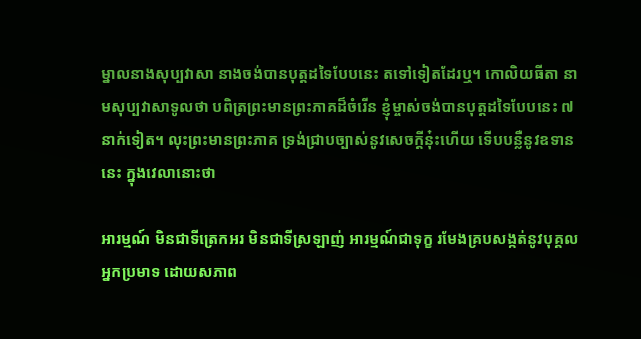ម្នាលនាងសុប្បវាសា នាងចង់បានបុត្តដទៃបែបនេះ តទៅទៀតដែរឬ។ កោលិយធីតា នាមសុប្បវាសាទូលថា បពិត្រព្រះមានព្រះភាគដ៏ចំរើន ខ្ញុំម្ចាស់ចង់បានបុត្តដទៃបែបនេះ ៧ នាក់ទៀត។ លុះព្រះមានព្រះភាគ ទ្រង់ជ្រាបច្បាស់នូវសេចក្តីនុ៎ះហើយ ទើបបន្លឺនូវឧទាននេះ ក្នុងវេលានោះថា

អារម្មណ៍ មិនជាទីត្រេកអរ មិនជាទីស្រឡាញ់ អារម្មណ៍ជាទុក្ខ រមែងគ្របសង្កត់នូវបុគ្គលអ្នកប្រមាទ ដោយសភាព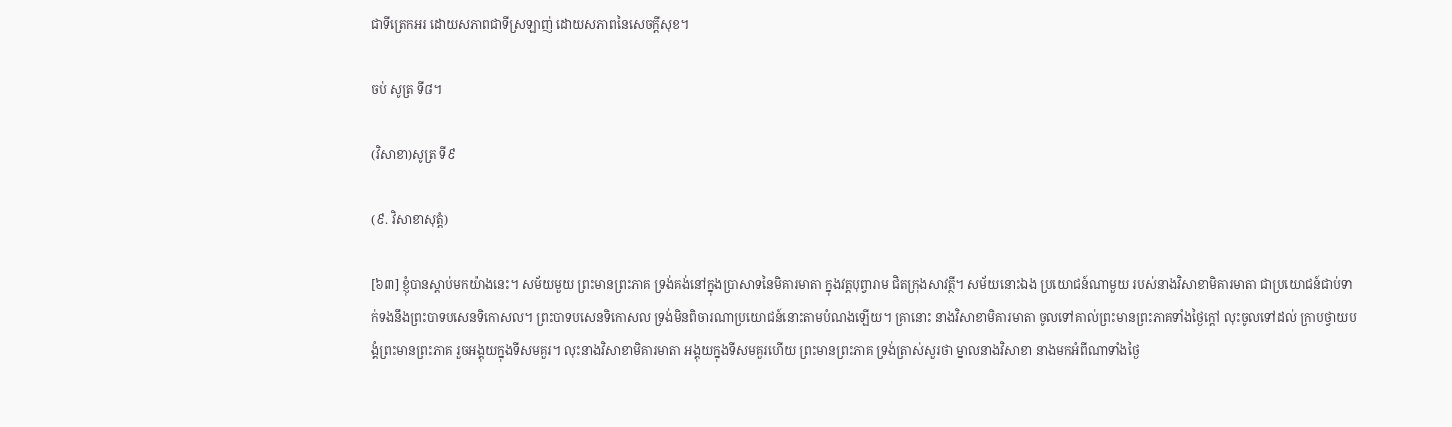ជាទីត្រេកអរ ដោយសភាពជាទីស្រឡាញ់ ដោយសភាពនៃសេចក្តីសុខ។

ចប់ សូត្រ ទី៨។

(វិសាខា)សូត្រ ទី៩

(៩. វិសាខាសុត្តំ)

[៦៣] ខ្ញុំបានស្តាប់មកយ៉ាងនេះ។ សម័យមួយ ព្រះមានព្រះភាគ ទ្រង់គង់នៅក្នុងប្រាសាទនៃមិគារមាតា ក្នុងវត្តបុព្វារាម ជិតក្រុងសាវត្ថី។ សម័យនោះឯង ប្រយោជន៍ណាមួយ របស់នាងវិសាខាមិគារមាតា ជាប្រយោជន៍ជាប់ទាក់ទងនឹងព្រះបាទបសេនទិកោសល។ ព្រះបាទបសេនទិកោសល ទ្រង់មិនពិចារណាប្រយោជន៍នោះតាមបំណងឡើយ។ គ្រានោះ នាងវិសាខាមិគារមាតា ចូលទៅគាល់ព្រះមានព្រះភាគទាំងថ្ងៃក្តៅ លុះចូលទៅដល់ ក្រាបថ្វាយបង្គំព្រះមានព្រះភាគ រួចអង្គុយក្នុងទីសមគួរ។ លុះនាងវិសាខាមិគារមាតា អង្គុយក្នុងទីសមគួរហើយ ព្រះមានព្រះភាគ ទ្រង់ត្រាស់សួរថា ម្នាលនាងវិសាខា នាងមកអំពីណាទាំងថ្ងៃ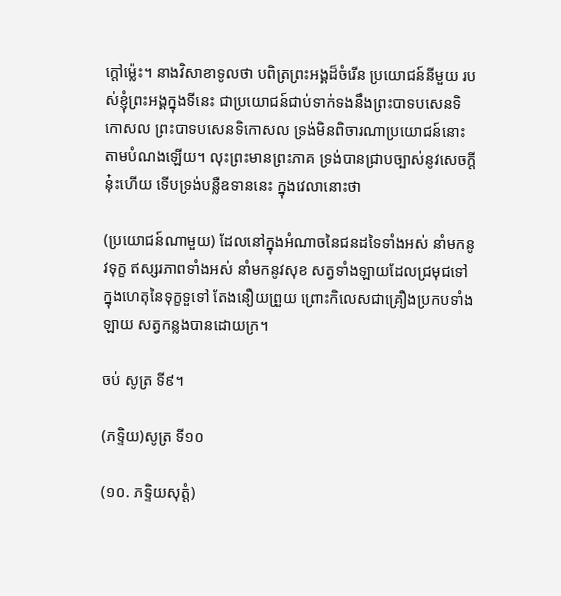ក្តៅម៉្លេះ។ នាងវិសាខាទូលថា បពិត្រព្រះអង្គដ៏ចំរើន ប្រយោជន៍នីមួយ របស់ខ្ញុំព្រះអង្គក្នុងទីនេះ ជាប្រយោជន៍ជាប់ទាក់ទងនឹងព្រះបាទបសេនទិកោសល ព្រះបាទបសេនទិកោសល ទ្រង់មិនពិចារណាប្រយោជន៍នោះ តាមបំណងឡើយ។ លុះព្រះមានព្រះភាគ ទ្រង់បានជ្រាបច្បាស់នូវសេចក្តីនុ៎ះហើយ ទើបទ្រង់បន្លឺឧទាននេះ ក្នុងវេលានោះថា

(ប្រយោជន៍ណាមួយ) ដែលនៅក្នុងអំណាចនៃជនដទៃទាំងអស់ នាំមកនូវទុក្ខ ឥស្សរភាពទាំងអស់ នាំមកនូវសុខ សត្វទាំងឡាយដែលជ្រមុជទៅ ក្នុងហេតុនៃទុក្ខទួទៅ តែងនឿយព្រួយ ព្រោះកិលេសជាគ្រឿងប្រកបទាំងឡាយ សត្វកន្លងបានដោយក្រ។

ចប់ សូត្រ ទី៩។

(ភទ្ទិយ)សូត្រ ទី១០

(១០. ភទ្ទិយសុត្តំ)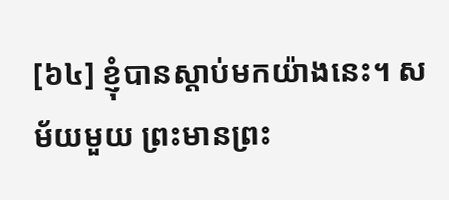[៦៤] ខ្ញុំបានស្តាប់មកយ៉ាងនេះ។ សម័យមួយ ព្រះមានព្រះ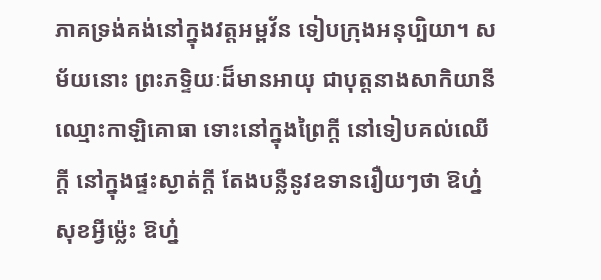ភាគទ្រង់គង់នៅក្នុងវត្តអម្ពវ័ន ទៀបក្រុងអនុប្បិយា។ សម័យនោះ ព្រះភទ្ទិយៈដ៏មានអាយុ ជាបុត្តនាងសាកិយានី ឈ្មោះកាឡិគោធា ទោះនៅក្នុងព្រៃក្តី នៅទៀបគល់ឈើក្តី នៅក្នុងផ្ទះស្ងាត់ក្តី តែងបន្លឺនូវឧទានរឿយៗថា ឱហ្ន៎ សុខអ្វីម៉្លេះ ឱហ្ន៎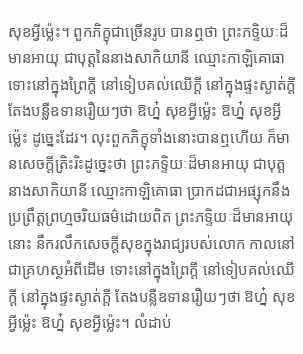សុខអ្វីម៉្លេះ។ ពួកភិក្ខុជាច្រើនរូប បានឮថា ព្រះភទ្ទិយៈដ៏មានអាយុ ជាបុត្តនៃនាងសាកិយានី ឈ្មោះកាឡិគោធា ទោះនៅក្នុងព្រៃក្តី នៅទៀបគល់ឈើក្តី នៅក្នុងផ្ទះស្ងាត់ក្តី តែងបន្លឺឧទានរឿយៗថា ឱហ្ន៎ សុខអ្វីម៉្លេះ ឱហ្ន៎ សុខអ្វីម៉្លេះ ដូច្នេះដែរ។ លុះពួកភិក្ខុទាំងនោះបានឮហើយ ក៏មានសេចក្តីត្រិះរិះដូច្នេះថា ព្រះភទ្ទិយៈដ៏មានអាយុ ជាបុត្តនាងសាកិយានី ឈ្មោះកាឡិគោធា ប្រាកដជាអផ្សុកនឹងប្រព្រឹត្តព្រហ្មចរិយធម៌ដោយពិត ព្រះភទ្ទិយៈដ៏មានអាយុនោះ នឹករលឹកសេចក្តីសុខក្នុងរាជ្យរបស់លោក កាលនៅជាគ្រហស្ថអំពីដើម ទោះនៅក្នុងព្រៃក្តី នៅទៀបគល់ឈើក្តី នៅក្នុងផ្ទះស្ងាត់ក្តី តែងបន្លឺឧទានរឿយៗថា ឱហ្ន៎ សុខអ្វីម៉្លេះ ឱហ្ន៎ សុខអ្វីម៉្លេះ។ លំដាប់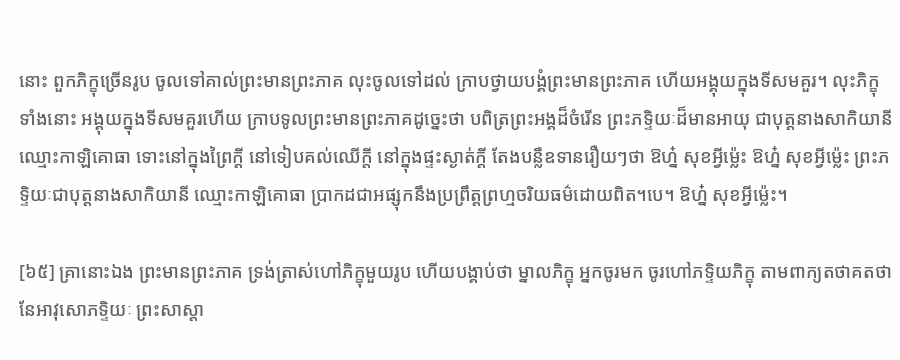នោះ ពួកភិក្ខុច្រើនរូប ចូលទៅគាល់ព្រះមានព្រះភាគ លុះចូលទៅដល់ ក្រាបថ្វាយបង្គំព្រះមានព្រះភាគ ហើយអង្គុយក្នុងទីសមគួរ។ លុះភិក្ខុទាំងនោះ អង្គុយក្នុងទីសមគួរហើយ ក្រាបទូលព្រះមានព្រះភាគដូច្នេះថា បពិត្រព្រះអង្គដ៏ចំរើន ព្រះភទ្ទិយៈដ៏មានអាយុ ជាបុត្តនាងសាកិយានី ឈ្មោះកាឡិគោធា ទោះនៅក្នុងព្រៃក្តី នៅទៀបគល់ឈើក្តី នៅក្នុងផ្ទះស្ងាត់ក្តី តែងបន្លឺឧទានរឿយៗថា ឱហ្ន៎ សុខអ្វីម៉្លេះ ឱហ្ន៎ សុខអ្វីម៉្លេះ ព្រះភទ្ទិយៈជាបុត្តនាងសាកិយានី ឈ្មោះកាឡិគោធា ប្រាកដជាអផ្សុកនឹងប្រព្រឹត្តព្រហ្មចរិយធម៌ដោយពិត។បេ។ ឱហ្ន៎ សុខអ្វីម៉្លេះ។

[៦៥] គ្រានោះឯង ព្រះមានព្រះភាគ ទ្រង់ត្រាស់ហៅភិក្ខុមួយរូប ហើយបង្គាប់ថា ម្នាលភិក្ខុ អ្នកចូរមក ចូរហៅភទ្ទិយភិក្ខុ តាមពាក្យតថាគតថា នែអាវុសោភទ្ទិយៈ ព្រះសាស្តា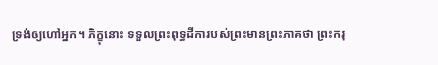ទ្រង់ឲ្យហៅអ្នក។ ភិក្ខុនោះ ទទួលព្រះពុទ្ធដីការបស់ព្រះមានព្រះភាគថា ព្រះករុ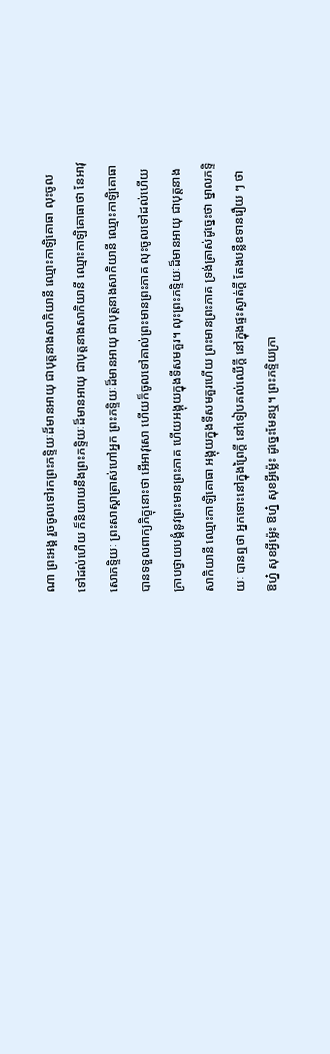ណា ព្រះអង្គ រួចចូលទៅរកព្រះភទ្ទិយៈដ៏មានអាយុ ជាបុត្តនាងសាកិយានី ឈ្មោះកាឡិគោធា លុះចូលទៅដល់ហើយ ក៏និយាយនឹងព្រះភទ្ទិយៈដ៏មានអាយុ ជាបុត្តនាងសាកិយានី ឈ្មោះកាឡិគោធាថា នែអាវុសោភទ្ទិយៈ ព្រះសាស្តាត្រាស់ហៅអ្នក ព្រះភទ្ទិយៈដ៏មានអាយុ ជាបុត្តនាងសាកិយានី ឈ្មោះកាឡិគោធា បានទទួលពាក្យភិក្ខុនោះថា អើអាវុសោ ហើយក៏ចូលទៅគាល់ព្រះមានព្រះភាគ លុះចូលទៅដល់ហើយ ក្រាបថ្វាយបង្គំនូវព្រះមានព្រះភាគ ហើយអង្គុយក្នុងទីសមគួរ។ លុះព្រះភទ្ទិយៈដ៏មានអាយុ ជាបុត្តនាងសាកិយានី ឈ្មោះកាឡិគោធា អង្គុយក្នុងទីសមគួរហើយ ព្រះមានព្រះភាគ ទ្រង់ត្រាស់ដូច្នេះថា ម្នាលភទ្ទិយៈ បានឮថា អ្នកទោះនៅក្នុងព្រៃក្តី នៅទៀបគល់ឈើក្តី នៅក្នុងផ្ទះស្ងាត់ក្តី តែងបន្លឺឧទានរឿយ ៗ ថា ឱហ្ន៎ សុខអ្វីម៉្លេះ ឱហ្ន៎ សុខអ្វីម៉្លេះ ដូច្នេះមែនឬ។ ព្រះភទ្ទិយក្រា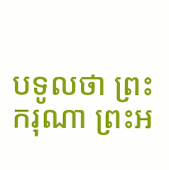បទូលថា ព្រះករុណា ព្រះអ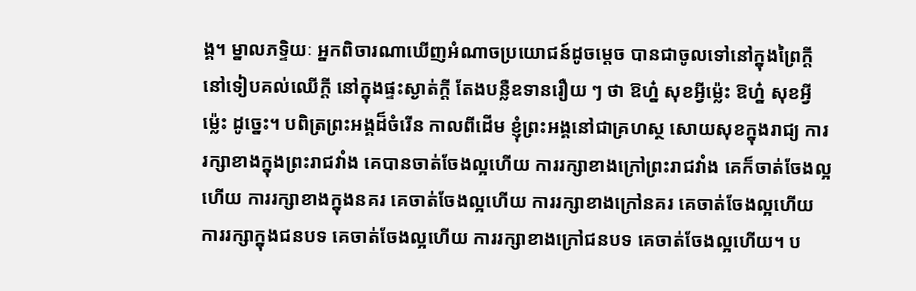ង្គ។ ម្នាលភទ្ទិយៈ អ្នកពិចារណាឃើញអំណាចប្រយោជន៍ដូចម្តេច បានជាចូលទៅនៅក្នុងព្រៃក្តី នៅទៀបគល់ឈើក្តី នៅក្នុងផ្ទះស្ងាត់ក្តី តែងបន្លឺឧទានរឿយ ៗ ថា ឱហ្ន៎ សុខអ្វីម៉្លេះ ឱហ្ន៎ សុខអ្វីម៉្លេះ ដូច្នេះ។ បពិត្រព្រះអង្គដ៏ចំរើន កាលពីដើម ខ្ញុំព្រះអង្គនៅជាគ្រហស្ថ សោយសុខក្នុងរាជ្យ ការរក្សាខាងក្នុងព្រះរាជវាំង គេបានចាត់ចែងល្អហើយ ការរក្សាខាងក្រៅព្រះរាជវាំង គេក៏ចាត់ចែងល្អហើយ ការរក្សាខាងក្នុងនគរ គេចាត់ចែងល្អហើយ ការរក្សាខាងក្រៅនគរ គេចាត់ចែងល្អហើយ ការរក្សាក្នុងជនបទ គេចាត់ចែងល្អហើយ ការរក្សាខាងក្រៅជនបទ គេចាត់ចែងល្អហើយ។ ប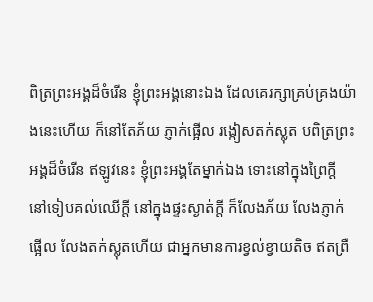ពិត្រព្រះអង្គដ៏ចំរើន ខ្ញុំព្រះអង្គនោះឯង ដែលគេរក្សាគ្រប់គ្រងយ៉ាងនេះហើយ ក៏នៅតែភ័យ ភ្ញាក់ផ្អើល រង្កៀសតក់ស្លុត បពិត្រព្រះអង្គដ៏ចំរើន ឥឡូវនេះ ខ្ញុំព្រះអង្គតែម្នាក់ឯង ទោះនៅក្នុងព្រៃក្តី នៅទៀបគល់ឈើក្តី នៅក្នុងផ្ទះស្ងាត់ក្តី ក៏លែងភ័យ លែងភ្ញាក់ផ្អើល លែងតក់ស្លុតហើយ ជាអ្នកមានការខ្វល់ខ្វាយតិច ឥតព្រឺ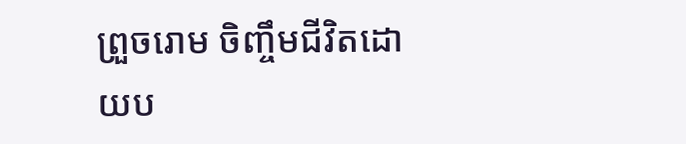ព្រួចរោម ចិញ្ចឹមជីវិតដោយប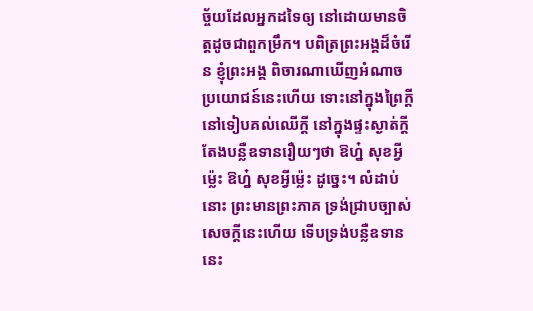ច្ច័យដែលអ្នកដទៃឲ្យ នៅដោយមានចិត្តដូចជាពួកម្រឹក។ បពិត្រព្រះអង្គដ៏ចំរើន ខ្ញុំព្រះអង្គ ពិចារណាឃើញអំណាចប្រយោជន៍នេះហើយ ទោះនៅក្នុងព្រៃក្តី នៅទៀបគល់ឈើក្តី នៅក្នុងផ្ទះស្ងាត់ក្តី តែងបន្លឺឧទានរឿយៗថា ឱហ្ន៎ សុខអ្វីម៉្លេះ ឱហ្ន៎ សុខអ្វីម៉្លេះ ដូច្នេះ។ លំដាប់នោះ ព្រះមានព្រះភាគ ទ្រង់ជ្រាបច្បាស់សេចក្តីនេះហើយ ទើបទ្រង់បន្លឺឧទាននេះ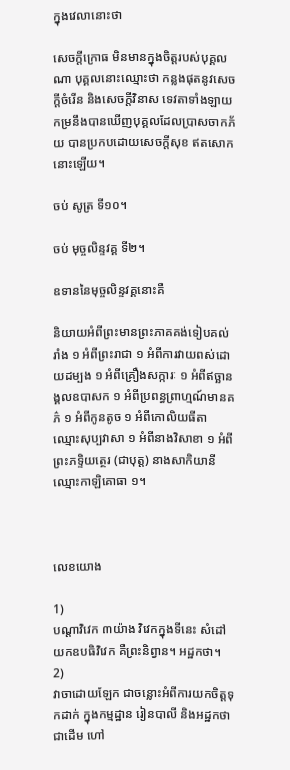ក្នុងវេលានោះថា

សេចក្តីក្រោធ មិនមានក្នុងចិត្តរបស់បុគ្គលណា បុគ្គលនោះឈ្មោះថា កន្លងផុតនូវសេចក្តីចំរើន និងសេចក្តីវិនាស ទេវតាទាំងឡាយ កម្រនឹងបានឃើញបុគ្គលដែលប្រាសចាកភ័យ បានប្រកបដោយសេចក្តីសុខ ឥតសោកនោះឡើយ។

ចប់ សូត្រ ទី១០។

ចប់ មុច្ចលិន្ទវគ្គ ទី២។

ឧទាននៃមុច្ចលិន្ទវគ្គនោះគឺ

និយាយអំពីព្រះមានព្រះភាគគង់ទៀបគល់រាំង ១ អំពីព្រះរាជា ១ អំពីការវាយពស់ដោយដម្បង ១ អំពីគ្រឿងសក្ការៈ ១ អំពីឥច្ឆានង្គលឧបាសក ១ អំពីប្រពន្ធព្រាហ្មណ៍មានគភ៌ ១ អំពីកូនតូច ១ អំពីកោលិយធីតា ឈ្មោះសុប្បវាសា ១ អំពីនាងវិសាខា ១ អំពីព្រះភទ្ទិយត្ថេរ (ជាបុត្ត) នាងសាកិយានី ឈ្មោះកាឡិគោធា ១។



លេខយោង

1)
បណ្តាវិវេក ៣យ៉ាង វិវេកក្នុងទីនេះ សំដៅយកឧបធិវិវេក គឺព្រះនិព្វាន។ អដ្ឋកថា។
2)
វាចាដោយឡែក ជាចន្លោះអំពីការយកចិត្តទុកដាក់ ក្នុងកម្មដ្ឋាន រៀនបាលី និងអដ្ឋកថា ជាដើម ហៅ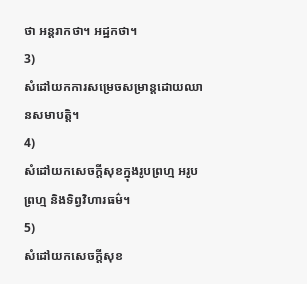ថា អន្តរាកថា។ អដ្ឋកថា។
3)
សំដៅយកការសម្រេចសម្រាន្តដោយឈានសមាបត្តិ។
4)
សំដៅយកសេចក្តីសុខក្នុងរូបព្រហ្ម អរូបព្រហ្ម និងទិព្វវិហារធម៌។
5)
សំដៅយកសេចក្តីសុខ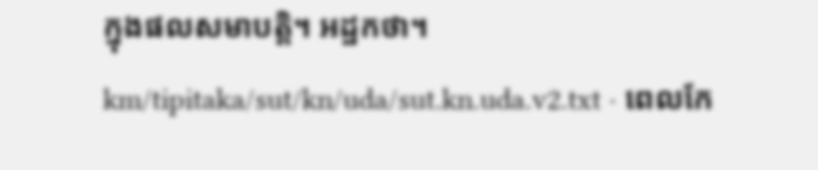ក្នុងផលសមាបត្តិ។ អដ្ឋកថា។
km/tipitaka/sut/kn/uda/sut.kn.uda.v2.txt · ពេលកែ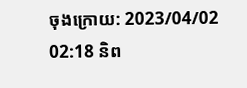ចុងក្រោយ: 2023/04/02 02:18 និព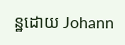ន្ឋដោយ Johann